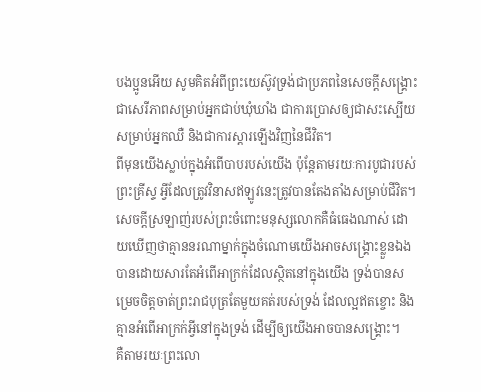បងប្អូនអើយ សូមគិតអំពីព្រះយេស៊ូវទ្រង់ជាប្រភពនៃសេចក្ដីសង្គ្រោះ ជាសេរីភាពសម្រាប់អ្នកជាប់ឃុំឃាំង ជាការប្រោសឲ្យជាសះស្បើយសម្រាប់អ្នកឈឺ និងជាការស្ដារឡើងវិញនៃជីវិត។
ពីមុនយើងស្លាប់ក្នុងអំពើបាបរបស់យើង ប៉ុន្តែតាមរយៈការបូជារបស់ព្រះគ្រីស្ទ អ្វីដែលត្រូវវិនាសឥឡូវនេះត្រូវបានតែងតាំងសម្រាប់ជីវិត។
សេចក្ដីស្រឡាញ់របស់ព្រះចំពោះមនុស្សលោកគឺធំធេងណាស់ ដោយឃើញថាគ្មាននរណាម្នាក់ក្នុងចំណោមយើងអាចសង្គ្រោះខ្លួនឯងបានដោយសារតែអំពើអាក្រក់ដែលស្ថិតនៅក្នុងយើង ទ្រង់បានសម្រេចចិត្តចាត់ព្រះរាជបុត្រតែមួយគត់របស់ទ្រង់ ដែលល្អឥតខ្ចោះ និងគ្មានអំពើអាក្រក់អ្វីនៅក្នុងទ្រង់ ដើម្បីឲ្យយើងអាចបានសង្គ្រោះ។
គឺតាមរយៈព្រះលោ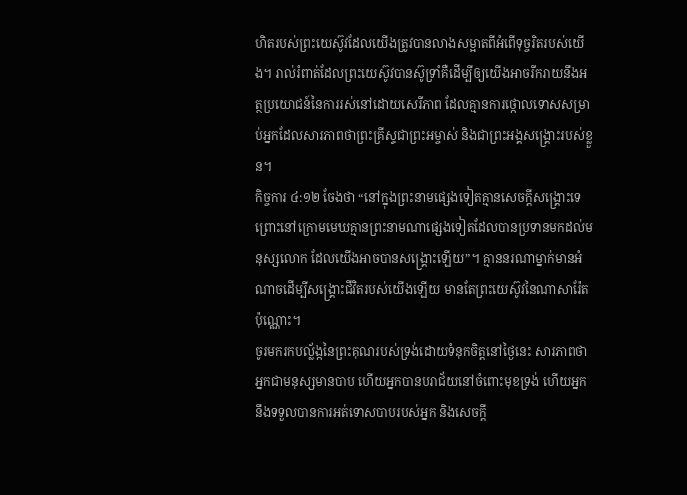ហិតរបស់ព្រះយេស៊ូវដែលយើងត្រូវបានលាងសម្អាតពីអំពើទុច្ចរិតរបស់យើង។ រាល់រំពាត់ដែលព្រះយេស៊ូវបានស៊ូទ្រាំគឺដើម្បីឲ្យយើងអាចរីករាយនឹងអត្ថប្រយោជន៍នៃការរស់នៅដោយសេរីភាព ដែលគ្មានការថ្កោលទោសសម្រាប់អ្នកដែលសារភាពថាព្រះគ្រីស្ទជាព្រះអម្ចាស់ និងជាព្រះអង្គសង្គ្រោះរបស់ខ្លួន។
កិច្ចការ ៤:១២ ចែងថា “នៅក្នុងព្រះនាមផ្សេងទៀតគ្មានសេចក្ដីសង្គ្រោះទេ ព្រោះនៅក្រោមមេឃគ្មានព្រះនាមណាផ្សេងទៀតដែលបានប្រទានមកដល់មនុស្សលោក ដែលយើងអាចបានសង្គ្រោះឡើយ”។ គ្មាននរណាម្នាក់មានអំណាចដើម្បីសង្គ្រោះជីវិតរបស់យើងឡើយ មានតែព្រះយេស៊ូវនៃណាសារ៉ែតប៉ុណ្ណោះ។
ចូរមករកបល្ល័ង្កនៃព្រះគុណរបស់ទ្រង់ដោយទំនុកចិត្តនៅថ្ងៃនេះ សារភាពថាអ្នកជាមនុស្សមានបាប ហើយអ្នកបានបរាជ័យនៅចំពោះមុខទ្រង់ ហើយអ្នកនឹងទទួលបានការអត់ទោសបាបរបស់អ្នក និងសេចក្ដី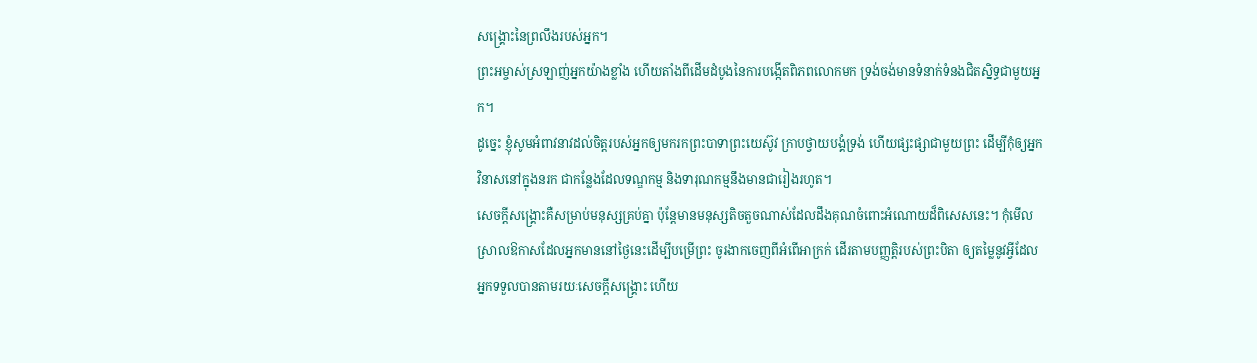សង្គ្រោះនៃព្រលឹងរបស់អ្នក។
ព្រះអម្ចាស់ស្រឡាញ់អ្នកយ៉ាងខ្លាំង ហើយតាំងពីដើមដំបូងនៃការបង្កើតពិភពលោកមក ទ្រង់ចង់មានទំនាក់ទំនងជិតស្និទ្ធជាមួយអ្នក។
ដូច្នេះ ខ្ញុំសូមអំពាវនាវដល់ចិត្តរបស់អ្នកឲ្យមករកព្រះបាទាព្រះយេស៊ូវ ក្រាបថ្វាយបង្គំទ្រង់ ហើយផ្សះផ្សាជាមួយព្រះ ដើម្បីកុំឲ្យអ្នកវិនាសនៅក្នុងនរក ជាកន្លែងដែលទណ្ឌកម្ម និងទារុណកម្មនឹងមានជារៀងរហូត។
សេចក្ដីសង្គ្រោះគឺសម្រាប់មនុស្សគ្រប់គ្នា ប៉ុន្តែមានមនុស្សតិចតួចណាស់ដែលដឹងគុណចំពោះអំណោយដ៏ពិសេសនេះ។ កុំមើលស្រាលឱកាសដែលអ្នកមាននៅថ្ងៃនេះដើម្បីបម្រើព្រះ ចូរងាកចេញពីអំពើអាក្រក់ ដើរតាមបញ្ញត្តិរបស់ព្រះបិតា ឲ្យតម្លៃនូវអ្វីដែលអ្នកទទួលបានតាមរយៈសេចក្ដីសង្គ្រោះ ហើយ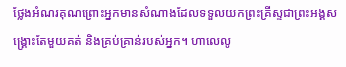ថ្លែងអំណរគុណព្រោះអ្នកមានសំណាងដែលទទួលយកព្រះគ្រីស្ទជាព្រះអង្គសង្គ្រោះតែមួយគត់ និងគ្រប់គ្រាន់របស់អ្នក។ ហាលេលូ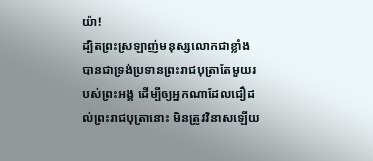យ៉ា!
ដ្បិតព្រះស្រឡាញ់មនុស្សលោកជាខ្លាំង បានជាទ្រង់ប្រទានព្រះរាជបុត្រាតែមួយរបស់ព្រះអង្គ ដើម្បីឲ្យអ្នកណាដែលជឿដល់ព្រះរាជបុត្រានោះ មិនត្រូវវិនាសឡើយ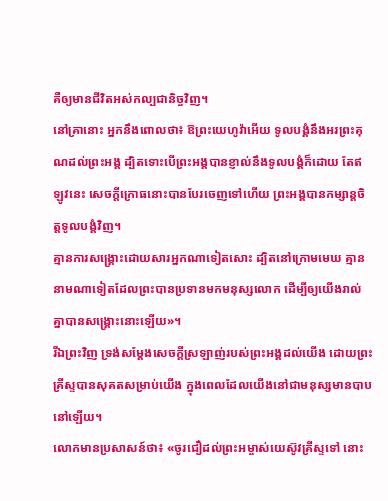គឺឲ្យមានជីវិតអស់កល្បជានិច្ចវិញ។
នៅគ្រានោះ អ្នកនឹងពោលថា៖ ឱព្រះយេហូវ៉ាអើយ ទូលបង្គំនឹងអរព្រះគុណដល់ព្រះអង្គ ដ្បិតទោះបើព្រះអង្គបានខ្ញាល់នឹងទូលបង្គំក៏ដោយ តែឥឡូវនេះ សេចក្ដីក្រោធនោះបានបែរចេញទៅហើយ ព្រះអង្គបានកម្សាន្តចិត្តទូលបង្គំវិញ។
គ្មានការសង្គ្រោះដោយសារអ្នកណាទៀតសោះ ដ្បិតនៅក្រោមមេឃ គ្មាននាមណាទៀតដែលព្រះបានប្រទានមកមនុស្សលោក ដើម្បីឲ្យយើងរាល់គ្នាបានសង្គ្រោះនោះឡើយ»។
រីឯព្រះវិញ ទ្រង់សម្ដែងសេចក្តីស្រឡាញ់របស់ព្រះអង្គដល់យើង ដោយព្រះគ្រីស្ទបានសុគតសម្រាប់យើង ក្នុងពេលដែលយើងនៅជាមនុស្សមានបាបនៅឡើយ។
លោកមានប្រសាសន៍ថា៖ «ចូរជឿដល់ព្រះអម្ចាស់យេស៊ូវគ្រីស្ទទៅ នោះ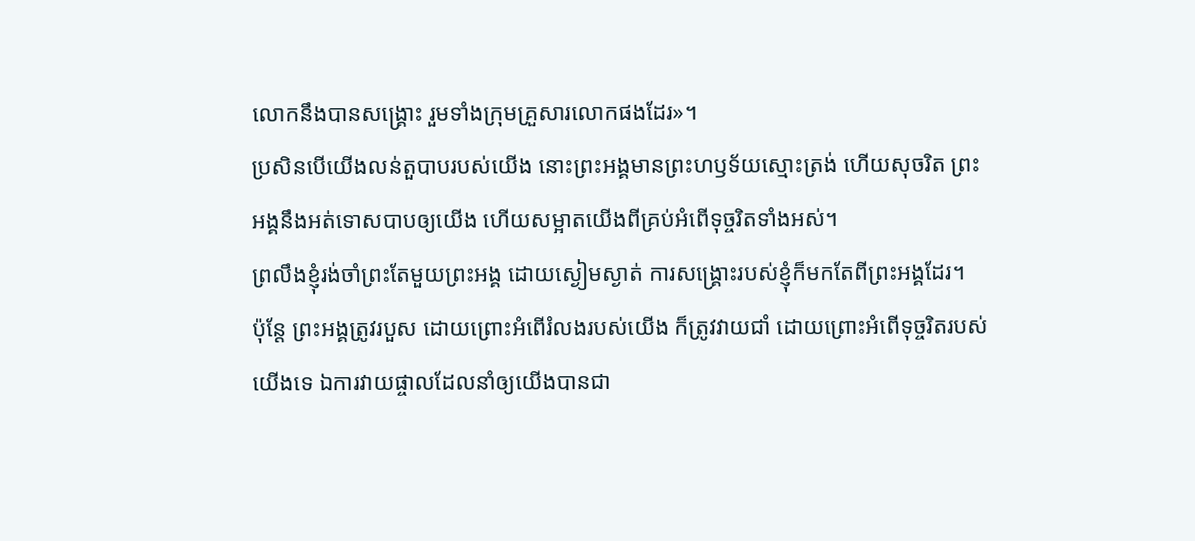លោកនឹងបានសង្គ្រោះ រួមទាំងក្រុមគ្រួសារលោកផងដែរ»។
ប្រសិនបើយើងលន់តួបាបរបស់យើង នោះព្រះអង្គមានព្រះហឫទ័យស្មោះត្រង់ ហើយសុចរិត ព្រះអង្គនឹងអត់ទោសបាបឲ្យយើង ហើយសម្អាតយើងពីគ្រប់អំពើទុច្ចរិតទាំងអស់។
ព្រលឹងខ្ញុំរង់ចាំព្រះតែមួយព្រះអង្គ ដោយស្ងៀមស្ងាត់ ការសង្គ្រោះរបស់ខ្ញុំក៏មកតែពីព្រះអង្គដែរ។
ប៉ុន្តែ ព្រះអង្គត្រូវរបួស ដោយព្រោះអំពើរំលងរបស់យើង ក៏ត្រូវវាយជាំ ដោយព្រោះអំពើទុច្ចរិតរបស់យើងទេ ឯការវាយផ្ចាលដែលនាំឲ្យយើងបានជា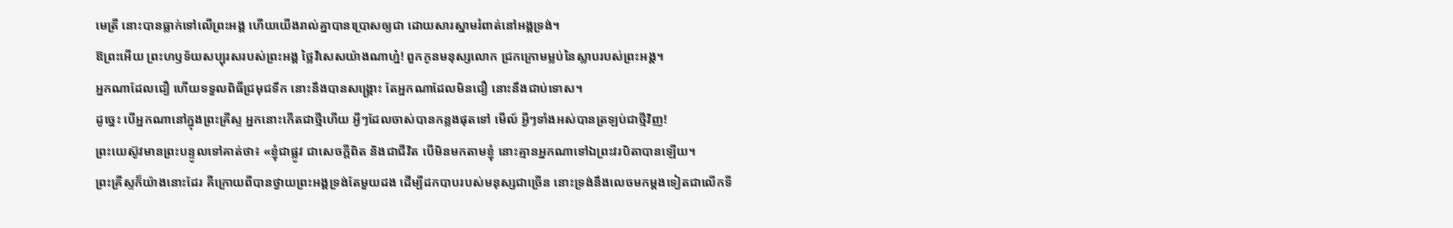មេត្រី នោះបានធ្លាក់ទៅលើព្រះអង្គ ហើយយើងរាល់គ្នាបានប្រោសឲ្យជា ដោយសារស្នាមរំពាត់នៅអង្គទ្រង់។
ឱព្រះអើយ ព្រះហឫទ័យសប្បុរសរបស់ព្រះអង្គ ថ្លៃវិសេសយ៉ាងណាហ្ន៎! ពួកកូនមនុស្សលោក ជ្រកក្រោមម្លប់នៃស្លាបរបស់ព្រះអង្គ។
អ្នកណាដែលជឿ ហើយទទួលពិធីជ្រមុជទឹក នោះនឹងបានសង្គ្រោះ តែអ្នកណាដែលមិនជឿ នោះនឹងជាប់ទោស។
ដូច្នេះ បើអ្នកណានៅក្នុងព្រះគ្រីស្ទ អ្នកនោះកើតជាថ្មីហើយ អ្វីៗដែលចាស់បានកន្លងផុតទៅ មើល៍ អ្វីៗទាំងអស់បានត្រឡប់ជាថ្មីវិញ!
ព្រះយេស៊ូវមានព្រះបន្ទូលទៅគាត់ថា៖ «ខ្ញុំជាផ្លូវ ជាសេចក្តីពិត និងជាជីវិត បើមិនមកតាមខ្ញុំ នោះគ្មានអ្នកណាទៅឯព្រះវរបិតាបានឡើយ។
ព្រះគ្រីស្ទក៏យ៉ាងនោះដែរ គឺក្រោយពីបានថ្វាយព្រះអង្គទ្រង់តែមួយដង ដើម្បីដកបាបរបស់មនុស្សជាច្រើន នោះទ្រង់នឹងលេចមកម្ដងទៀតជាលើកទី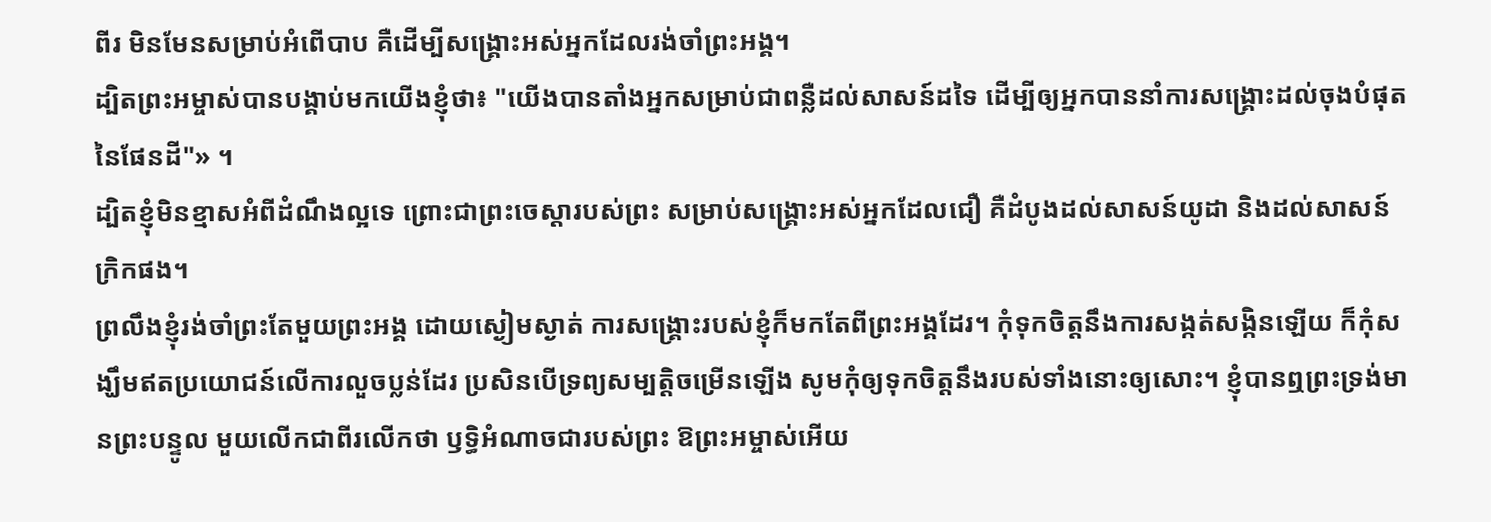ពីរ មិនមែនសម្រាប់អំពើបាប គឺដើម្បីសង្គ្រោះអស់អ្នកដែលរង់ចាំព្រះអង្គ។
ដ្បិតព្រះអម្ចាស់បានបង្គាប់មកយើងខ្ញុំថា៖ "យើងបានតាំងអ្នកសម្រាប់ជាពន្លឺដល់សាសន៍ដទៃ ដើម្បីឲ្យអ្នកបាននាំការសង្គ្រោះដល់ចុងបំផុតនៃផែនដី"» ។
ដ្បិតខ្ញុំមិនខ្មាសអំពីដំណឹងល្អទេ ព្រោះជាព្រះចេស្តារបស់ព្រះ សម្រាប់សង្គ្រោះអស់អ្នកដែលជឿ គឺដំបូងដល់សាសន៍យូដា និងដល់សាសន៍ក្រិកផង។
ព្រលឹងខ្ញុំរង់ចាំព្រះតែមួយព្រះអង្គ ដោយស្ងៀមស្ងាត់ ការសង្គ្រោះរបស់ខ្ញុំក៏មកតែពីព្រះអង្គដែរ។ កុំទុកចិត្តនឹងការសង្កត់សង្កិនឡើយ ក៏កុំសង្ឃឹមឥតប្រយោជន៍លើការលួចប្លន់ដែរ ប្រសិនបើទ្រព្យសម្បត្តិចម្រើនឡើង សូមកុំឲ្យទុកចិត្តនឹងរបស់ទាំងនោះឲ្យសោះ។ ខ្ញុំបានឮព្រះទ្រង់មានព្រះបន្ទូល មួយលើកជាពីរលើកថា ឫទ្ធិអំណាចជារបស់ព្រះ ឱព្រះអម្ចាស់អើយ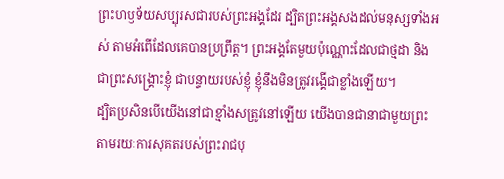ព្រះហឫទ័យសប្បុរសជារបស់ព្រះអង្គដែរ ដ្បិតព្រះអង្គសងដល់មនុស្សទាំងអស់ តាមអំពើដែលគេបានប្រព្រឹត្ត។ ព្រះអង្គតែមួយប៉ុណ្ណោះដែលជាថ្មដា និងជាព្រះសង្គ្រោះខ្ញុំ ជាបន្ទាយរបស់ខ្ញុំ ខ្ញុំនឹងមិនត្រូវរង្គើជាខ្លាំងឡើយ។
ដ្បិតប្រសិនបើយើងនៅជាខ្មាំងសត្រូវនៅឡើយ យើងបានជានាជាមួយព្រះ តាមរយៈការសុគតរបស់ព្រះរាជបុ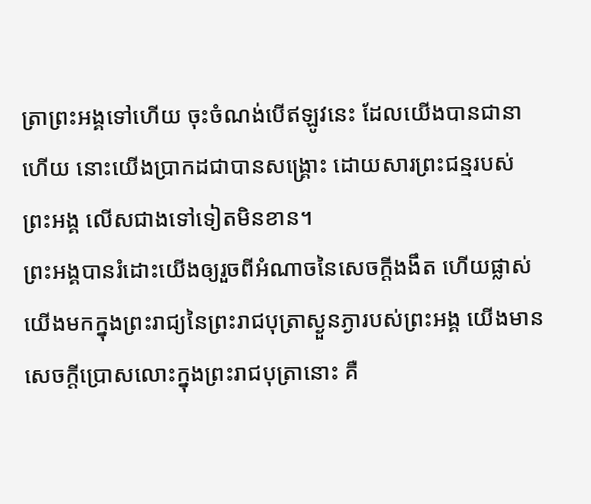ត្រាព្រះអង្គទៅហើយ ចុះចំណង់បើឥឡូវនេះ ដែលយើងបានជានាហើយ នោះយើងប្រាកដជាបានសង្គ្រោះ ដោយសារព្រះជន្មរបស់ព្រះអង្គ លើសជាងទៅទៀតមិនខាន។
ព្រះអង្គបានរំដោះយើងឲ្យរួចពីអំណាចនៃសេចក្តីងងឹត ហើយផ្លាស់យើងមកក្នុងព្រះរាជ្យនៃព្រះរាជបុត្រាស្ងួនភ្ងារបស់ព្រះអង្គ យើងមានសេចក្តីប្រោសលោះក្នុងព្រះរាជបុត្រានោះ គឺ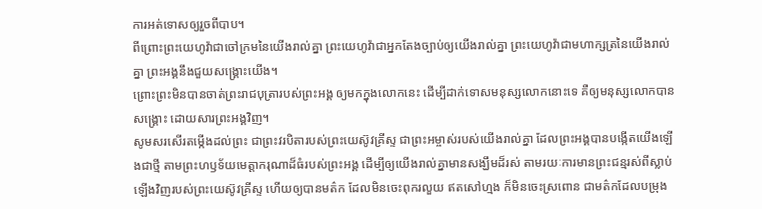ការអត់ទោសឲ្យរួចពីបាប។
ពីព្រោះព្រះយេហូវ៉ាជាចៅក្រមនៃយើងរាល់គ្នា ព្រះយេហូវ៉ាជាអ្នកតែងច្បាប់ឲ្យយើងរាល់គ្នា ព្រះយេហូវ៉ាជាមហាក្សត្រនៃយើងរាល់គ្នា ព្រះអង្គនឹងជួយសង្គ្រោះយើង។
ព្រោះព្រះមិនបានចាត់ព្រះរាជបុត្រារបស់ព្រះអង្គ ឲ្យមកក្នុងលោកនេះ ដើម្បីដាក់ទោសមនុស្សលោកនោះទេ គឺឲ្យមនុស្សលោកបានសង្គ្រោះ ដោយសារព្រះអង្គវិញ។
សូមសរសើរតម្កើងដល់ព្រះ ជាព្រះវរបិតារបស់ព្រះយេស៊ូវគ្រីស្ទ ជាព្រះអម្ចាស់របស់យើងរាល់គ្នា ដែលព្រះអង្គបានបង្កើតយើងឡើងជាថ្មី តាមព្រះហឫទ័យមេត្តាករុណាដ៏ធំរបស់ព្រះអង្គ ដើម្បីឲ្យយើងរាល់គ្នាមានសង្ឃឹមដ៏រស់ តាមរយៈការមានព្រះជន្មរស់ពីស្លាប់ឡើងវិញរបស់ព្រះយេស៊ូវគ្រីស្ទ ហើយឲ្យបានមត៌ក ដែលមិនចេះពុករលួយ ឥតសៅហ្មង ក៏មិនចេះស្រពោន ជាមត៌កដែលបម្រុង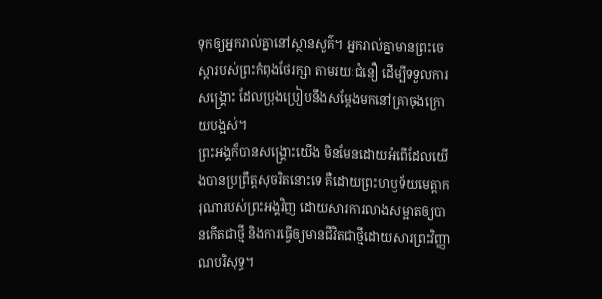ទុកឲ្យអ្នករាល់គ្នានៅស្ថានសួគ៌។ អ្នករាល់គ្នាមានព្រះចេស្តារបស់ព្រះកំពុងថែរក្សា តាមរយៈជំនឿ ដើម្បីទទួលការសង្គ្រោះ ដែលប្រុងប្រៀបនឹងសម្តែងមកនៅគ្រាចុងក្រោយបង្អស់។
ព្រះអង្គក៏បានសង្គ្រោះយើង មិនមែនដោយអំពើដែលយើងបានប្រព្រឹត្តសុចរិតនោះទេ គឺដោយព្រះហឫទ័យមេត្តាករុណារបស់ព្រះអង្គវិញ ដោយសារការលាងសម្អាតឲ្យបានកើតជាថ្មី និងការធ្វើឲ្យមានជីវិតជាថ្មីដោយសារព្រះវិញ្ញាណបរិសុទ្ធ។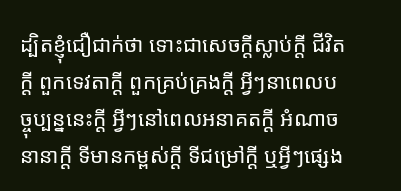ដ្បិតខ្ញុំជឿជាក់ថា ទោះជាសេចក្ដីស្លាប់ក្ដី ជីវិតក្ដី ពួកទេវតាក្ដី ពួកគ្រប់គ្រងក្ដី អ្វីៗនាពេលបច្ចុប្បន្ននេះក្ដី អ្វីៗនៅពេលអនាគតក្ដី អំណាចនានាក្ដី ទីមានកម្ពស់ក្ដី ទីជម្រៅក្ដី ឬអ្វីៗផ្សេង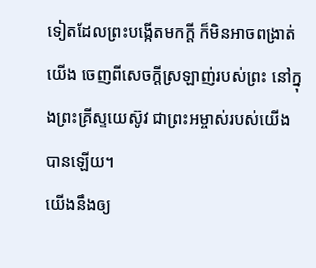ទៀតដែលព្រះបង្កើតមកក្តី ក៏មិនអាចពង្រាត់យើង ចេញពីសេចក្តីស្រឡាញ់របស់ព្រះ នៅក្នុងព្រះគ្រីស្ទយេស៊ូវ ជាព្រះអម្ចាស់របស់យើងបានឡើយ។
យើងនឹងឲ្យ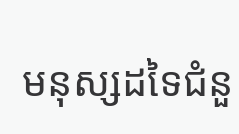មនុស្សដទៃជំនួ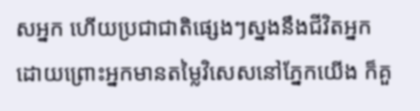សអ្នក ហើយប្រជាជាតិផ្សេងៗស្នងនឹងជីវិតអ្នក ដោយព្រោះអ្នកមានតម្លៃវិសេសនៅភ្នែកយើង ក៏គួ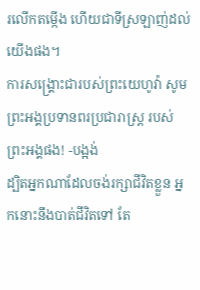រលើកតម្កើង ហើយជាទីស្រឡាញ់ដល់យើងផង។
ការសង្គ្រោះជារបស់ព្រះយេហូវ៉ា សូមព្រះអង្គប្រទានពរប្រជារាស្ត្រ របស់ព្រះអង្គផង! -បង្អង់
ដ្បិតអ្នកណាដែលចង់រក្សាជីវិតខ្លួន អ្នកនោះនឹងបាត់ជីវិតទៅ តែ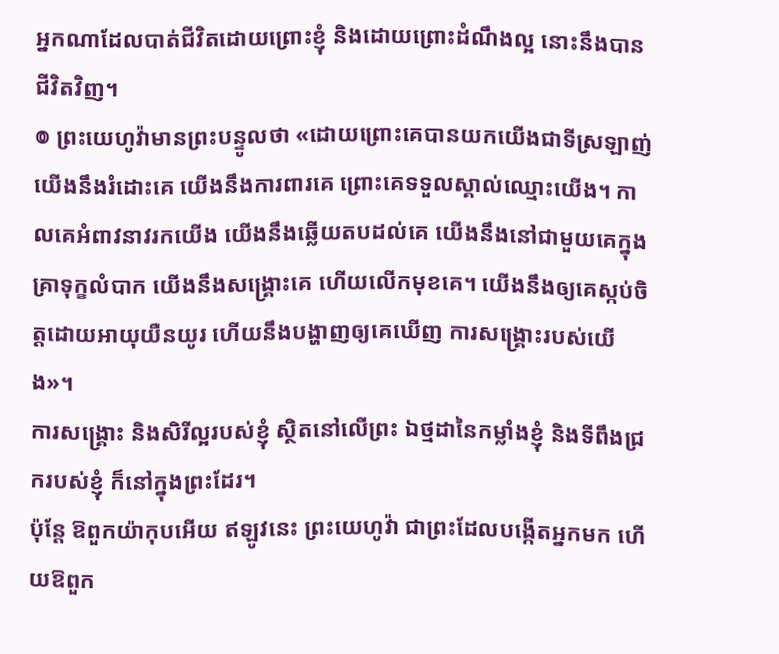អ្នកណាដែលបាត់ជីវិតដោយព្រោះខ្ញុំ និងដោយព្រោះដំណឹងល្អ នោះនឹងបានជីវិតវិញ។
៙ ព្រះយេហូវ៉ាមានព្រះបន្ទូលថា «ដោយព្រោះគេបានយកយើងជាទីស្រឡាញ់ យើងនឹងរំដោះគេ យើងនឹងការពារគេ ព្រោះគេទទួលស្គាល់ឈ្មោះយើង។ កាលគេអំពាវនាវរកយើង យើងនឹងឆ្លើយតបដល់គេ យើងនឹងនៅជាមួយគេក្នុងគ្រាទុក្ខលំបាក យើងនឹងសង្គ្រោះគេ ហើយលើកមុខគេ។ យើងនឹងឲ្យគេស្កប់ចិត្តដោយអាយុយឺនយូរ ហើយនឹងបង្ហាញឲ្យគេឃើញ ការសង្គ្រោះរបស់យើង»។
ការសង្គ្រោះ និងសិរីល្អរបស់ខ្ញុំ ស្ថិតនៅលើព្រះ ឯថ្មដានៃកម្លាំងខ្ញុំ និងទីពឹងជ្រករបស់ខ្ញុំ ក៏នៅក្នុងព្រះដែរ។
ប៉ុន្តែ ឱពួកយ៉ាកុបអើយ ឥឡូវនេះ ព្រះយេហូវ៉ា ជាព្រះដែលបង្កើតអ្នកមក ហើយឱពួក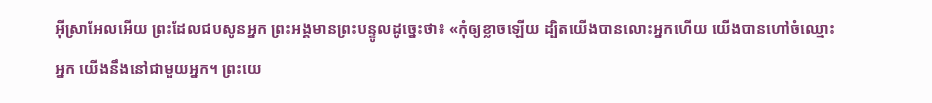អ៊ីស្រាអែលអើយ ព្រះដែលជបសូនអ្នក ព្រះអង្គមានព្រះបន្ទូលដូច្នេះថា៖ «កុំឲ្យខ្លាចឡើយ ដ្បិតយើងបានលោះអ្នកហើយ យើងបានហៅចំឈ្មោះអ្នក យើងនឹងនៅជាមួយអ្នក។ ព្រះយេ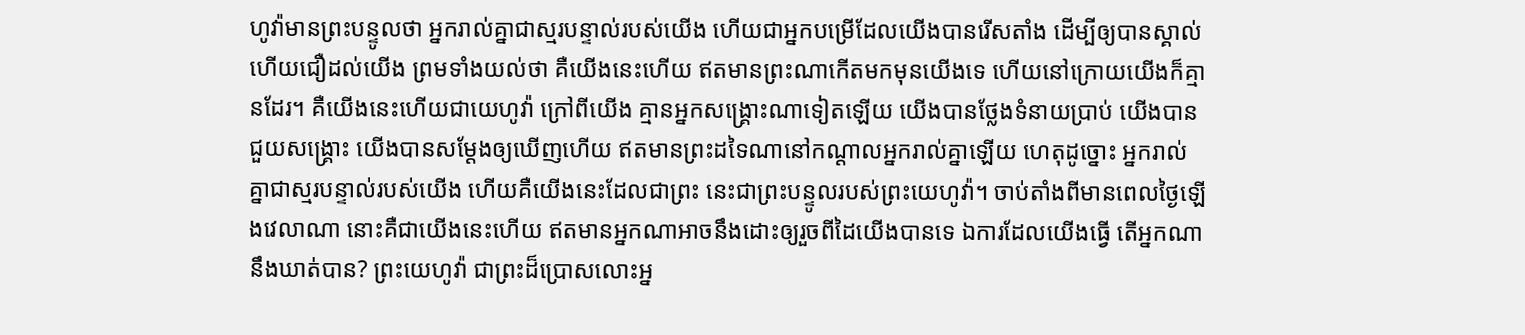ហូវ៉ាមានព្រះបន្ទូលថា អ្នករាល់គ្នាជាស្មរបន្ទាល់របស់យើង ហើយជាអ្នកបម្រើដែលយើងបានរើសតាំង ដើម្បីឲ្យបានស្គាល់ ហើយជឿដល់យើង ព្រមទាំងយល់ថា គឺយើងនេះហើយ ឥតមានព្រះណាកើតមកមុនយើងទេ ហើយនៅក្រោយយើងក៏គ្មានដែរ។ គឺយើងនេះហើយជាយេហូវ៉ា ក្រៅពីយើង គ្មានអ្នកសង្គ្រោះណាទៀតឡើយ យើងបានថ្លែងទំនាយប្រាប់ យើងបានជួយសង្គ្រោះ យើងបានសម្ដែងឲ្យឃើញហើយ ឥតមានព្រះដទៃណានៅកណ្ដាលអ្នករាល់គ្នាឡើយ ហេតុដូច្នោះ អ្នករាល់គ្នាជាស្មរបន្ទាល់របស់យើង ហើយគឺយើងនេះដែលជាព្រះ នេះជាព្រះបន្ទូលរបស់ព្រះយេហូវ៉ា។ ចាប់តាំងពីមានពេលថ្ងៃឡើងវេលាណា នោះគឺជាយើងនេះហើយ ឥតមានអ្នកណាអាចនឹងដោះឲ្យរួចពីដៃយើងបានទេ ឯការដែលយើងធ្វើ តើអ្នកណានឹងឃាត់បាន? ព្រះយេហូវ៉ា ជាព្រះដ៏ប្រោសលោះអ្ន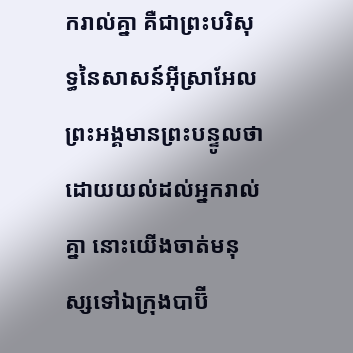ករាល់គ្នា គឺជាព្រះបរិសុទ្ធនៃសាសន៍អ៊ីស្រាអែល ព្រះអង្គមានព្រះបន្ទូលថា ដោយយល់ដល់អ្នករាល់គ្នា នោះយើងចាត់មនុស្សទៅឯក្រុងបាប៊ី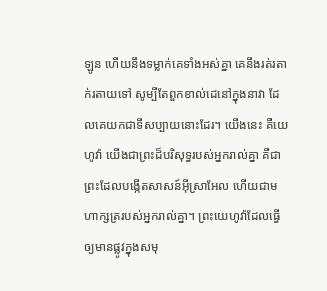ឡូន ហើយនឹងទម្លាក់គេទាំងអស់គ្នា គេនឹងរត់រតាក់រតាយទៅ សូម្បីតែពួកខាល់ដេនៅក្នុងនាវា ដែលគេយកជាទីសប្បាយនោះដែរ។ យើងនេះ គឺយេហូវ៉ា យើងជាព្រះដ៏បរិសុទ្ធរបស់អ្នករាល់គ្នា គឺជាព្រះដែលបង្កើតសាសន៍អ៊ីស្រាអែល ហើយជាមហាក្សត្ររបស់អ្នករាល់គ្នា។ ព្រះយេហូវ៉ាដែលធ្វើឲ្យមានផ្លូវក្នុងសមុ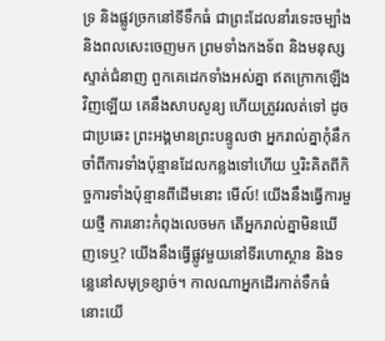ទ្រ និងផ្លូវច្រកនៅទីទឹកធំ ជាព្រះដែលនាំរទេះចម្បាំង និងពលសេះចេញមក ព្រមទាំងកងទ័ព និងមនុស្សស្ទាត់ជំនាញ ពួកគេដេកទាំងអស់គ្នា ឥតក្រោកឡើងវិញឡើយ គេនឹងសាបសូន្យ ហើយត្រូវរលត់ទៅ ដូចជាប្រឆេះ ព្រះអង្គមានព្រះបន្ទូលថា អ្នករាល់គ្នាកុំនឹកចាំពីការទាំងប៉ុន្មានដែលកន្លងទៅហើយ ឬរិះគិតពីកិច្ចការទាំងប៉ុន្មានពីដើមនោះ មើល៍! យើងនឹងធ្វើការមួយថ្មី ការនោះកំពុងលេចមក តើអ្នករាល់គ្នាមិនឃើញទេឬ? យើងនឹងធ្វើផ្លូវមួយនៅទីរហោស្ថាន និងទន្លេនៅសមុទ្រខ្សាច់។ កាលណាអ្នកដើរកាត់ទឹកធំ នោះយើ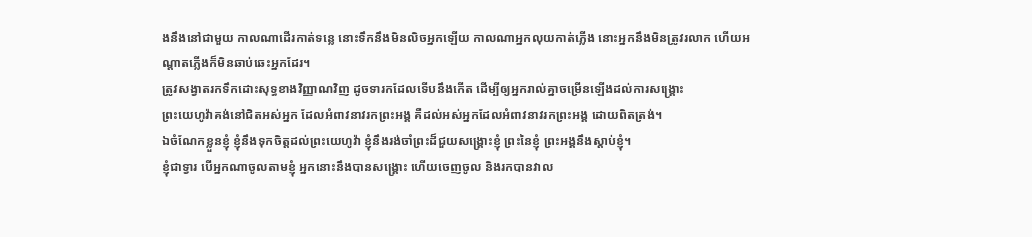ងនឹងនៅជាមួយ កាលណាដើរកាត់ទន្លេ នោះទឹកនឹងមិនលិចអ្នកឡើយ កាលណាអ្នកលុយកាត់ភ្លើង នោះអ្នកនឹងមិនត្រូវរលាក ហើយអណ្ដាតភ្លើងក៏មិនឆាប់ឆេះអ្នកដែរ។
ត្រូវសង្វាតរកទឹកដោះសុទ្ធខាងវិញ្ញាណវិញ ដូចទារកដែលទើបនឹងកើត ដើម្បីឲ្យអ្នករាល់គ្នាចម្រើនឡើងដល់ការសង្គ្រោះ
ព្រះយេហូវ៉ាគង់នៅជិតអស់អ្នក ដែលអំពាវនាវរកព្រះអង្គ គឺដល់អស់អ្នកដែលអំពាវនាវរកព្រះអង្គ ដោយពិតត្រង់។
ឯចំណែកខ្លួនខ្ញុំ ខ្ញុំនឹងទុកចិត្តដល់ព្រះយេហូវ៉ា ខ្ញុំនឹងរង់ចាំព្រះដ៏ជួយសង្គ្រោះខ្ញុំ ព្រះនៃខ្ញុំ ព្រះអង្គនឹងស្តាប់ខ្ញុំ។
ខ្ញុំជាទ្វារ បើអ្នកណាចូលតាមខ្ញុំ អ្នកនោះនឹងបានសង្គ្រោះ ហើយចេញចូល និងរកបានវាល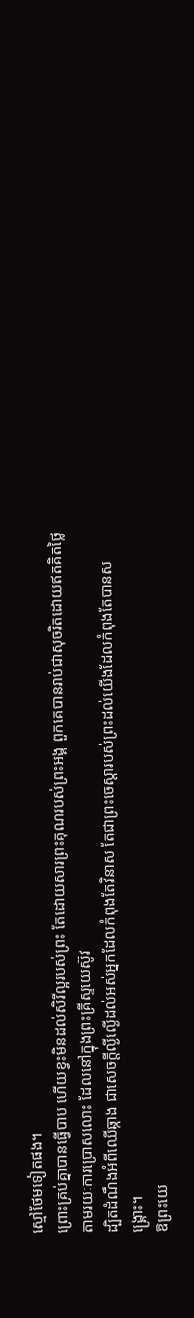ស្មៅថែមទៀតផង។
ព្រោះគ្រប់គ្នាបានធ្វើបាប ហើយខ្វះមិនដល់សិរីល្អរបស់ព្រះ តែដោយសារព្រះគុណរបស់ព្រះអង្គ ពួកគេបានរាប់ជាសុចរិតដោយឥតគិតថ្លៃ តាមរយៈការប្រោសលោះ ដែលនៅក្នុងព្រះគ្រីស្ទយេស៊ូវ
ដ្បិតដំណឹងអំពីឈើឆ្កាង ជាសេចក្តីល្ងីល្ងើដល់អស់អ្នកដែលកំពុងតែវិនាស តែជាព្រះចេស្តារបស់ព្រះដល់យើងដែលកំពុងតែបានសង្គ្រោះ។
ឱព្រះយេ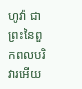ហូវ៉ា ជាព្រះនៃពួកពលបរិវារអើយ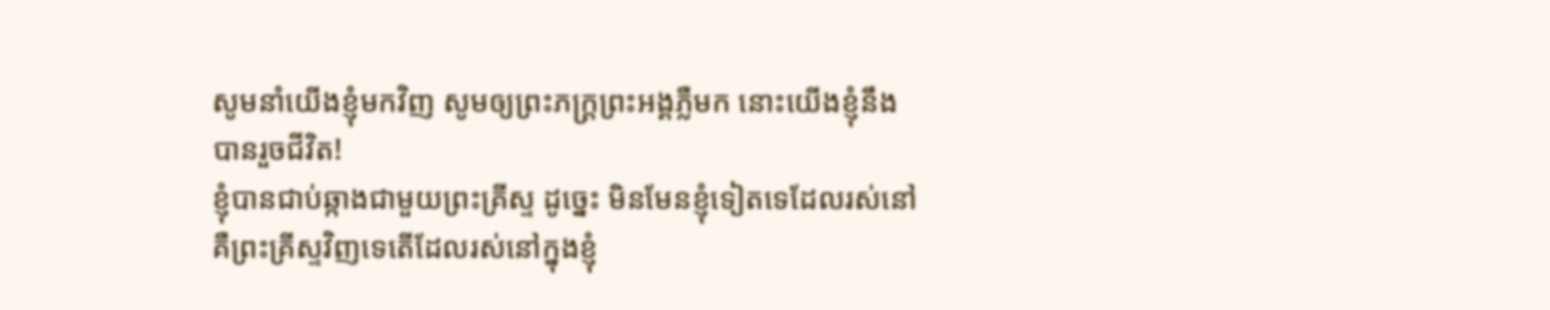សូមនាំយើងខ្ញុំមកវិញ សូមឲ្យព្រះភក្ត្រព្រះអង្គភ្លឺមក នោះយើងខ្ញុំនឹងបានរួចជីវិត!
ខ្ញុំបានជាប់ឆ្កាងជាមួយព្រះគ្រីស្ទ ដូច្នេះ មិនមែនខ្ញុំទៀតទេដែលរស់នៅ គឺព្រះគ្រីស្ទវិញទេតើដែលរស់នៅក្នុងខ្ញុំ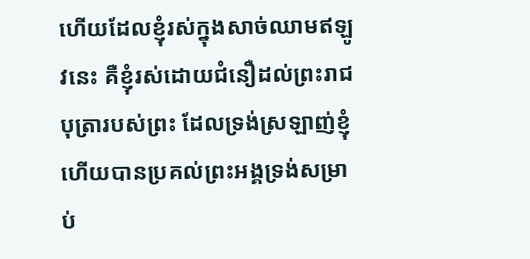ហើយដែលខ្ញុំរស់ក្នុងសាច់ឈាមឥឡូវនេះ គឺខ្ញុំរស់ដោយជំនឿដល់ព្រះរាជបុត្រារបស់ព្រះ ដែលទ្រង់ស្រឡាញ់ខ្ញុំ ហើយបានប្រគល់ព្រះអង្គទ្រង់សម្រាប់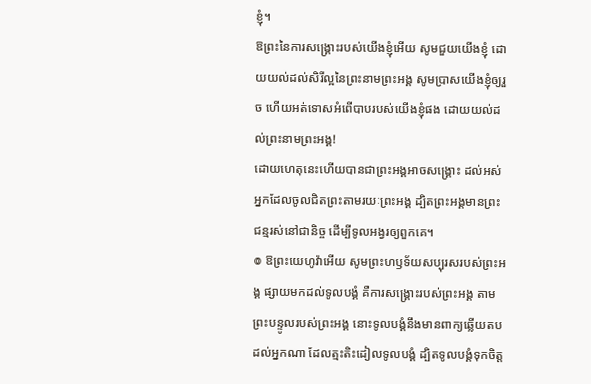ខ្ញុំ។
ឱព្រះនៃការសង្គ្រោះរបស់យើងខ្ញុំអើយ សូមជួយយើងខ្ញុំ ដោយយល់ដល់សិរីល្អនៃព្រះនាមព្រះអង្គ សូមប្រាសយើងខ្ញុំឲ្យរួច ហើយអត់ទោសអំពើបាបរបស់យើងខ្ញុំផង ដោយយល់ដល់ព្រះនាមព្រះអង្គ!
ដោយហេតុនេះហើយបានជាព្រះអង្គអាចសង្គ្រោះ ដល់អស់អ្នកដែលចូលជិតព្រះតាមរយៈព្រះអង្គ ដ្បិតព្រះអង្គមានព្រះជន្មរស់នៅជានិច្ច ដើម្បីទូលអង្វរឲ្យពួកគេ។
៙ ឱព្រះយេហូវ៉ាអើយ សូមព្រះហឫទ័យសប្បុរសរបស់ព្រះអង្គ ផ្សាយមកដល់ទូលបង្គំ គឺការសង្គ្រោះរបស់ព្រះអង្គ តាមព្រះបន្ទូលរបស់ព្រះអង្គ នោះទូលបង្គំនឹងមានពាក្យឆ្លើយតបដល់អ្នកណា ដែលត្មះតិះដៀលទូលបង្គំ ដ្បិតទូលបង្គំទុកចិត្ត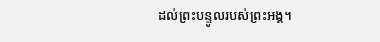ដល់ព្រះបន្ទូលរបស់ព្រះអង្គ។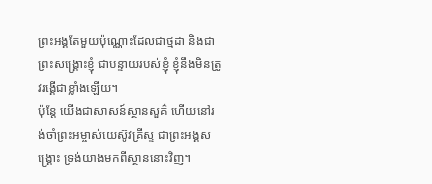ព្រះអង្គតែមួយប៉ុណ្ណោះដែលជាថ្មដា និងជាព្រះសង្គ្រោះខ្ញុំ ជាបន្ទាយរបស់ខ្ញុំ ខ្ញុំនឹងមិនត្រូវរង្គើជាខ្លាំងឡើយ។
ប៉ុន្តែ យើងជាសាសន៍ស្ថានសួគ៌ ហើយនៅរង់ចាំព្រះអម្ចាស់យេស៊ូវគ្រីស្ទ ជាព្រះអង្គសង្គ្រោះ ទ្រង់យាងមកពីស្ថាននោះវិញ។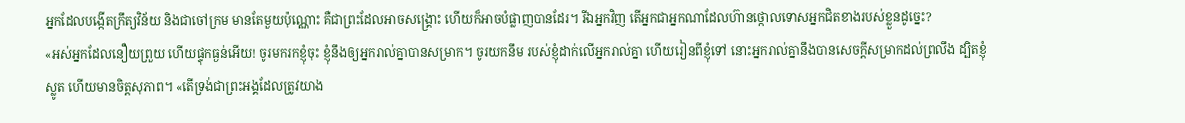អ្នកដែលបង្កើតក្រឹត្យវិន័យ និងជាចៅក្រម មានតែមួយប៉ុណ្ណោះ គឺជាព្រះដែលអាចសង្គ្រោះ ហើយក៏អាចបំផ្លាញបានដែរ។ រីឯអ្នកវិញ តើអ្នកជាអ្នកណាដែលហ៊ានថ្កោលទោសអ្នកជិតខាងរបស់ខ្លួនដូច្នេះ?
«អស់អ្នកដែលនឿយព្រួយ ហើយផ្ទុកធ្ងន់អើយ! ចូរមករកខ្ញុំចុះ ខ្ញុំនឹងឲ្យអ្នករាល់គ្នាបានសម្រាក។ ចូរយកនឹម របស់ខ្ញុំដាក់លើអ្នករាល់គ្នា ហើយរៀនពីខ្ញុំទៅ នោះអ្នករាល់គ្នានឹងបានសេចក្តីសម្រាកដល់ព្រលឹង ដ្បិតខ្ញុំស្លូត ហើយមានចិត្តសុភាព។ «តើទ្រង់ជាព្រះអង្គដែលត្រូវយាង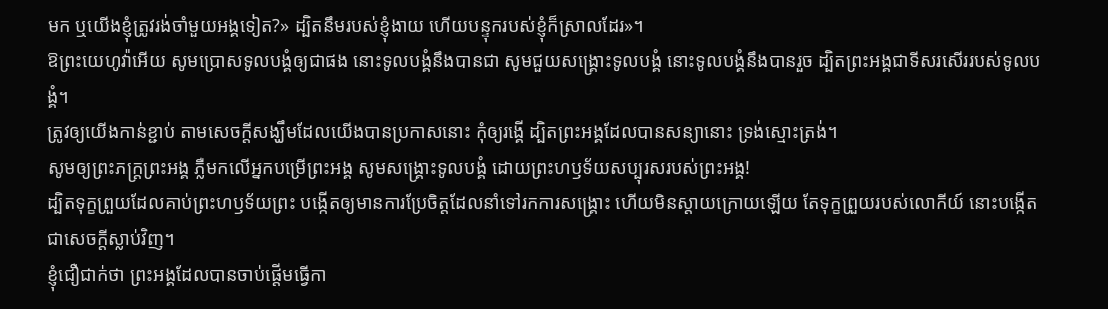មក ឬយើងខ្ញុំត្រូវរង់ចាំមួយអង្គទៀត?» ដ្បិតនឹមរបស់ខ្ញុំងាយ ហើយបន្ទុករបស់ខ្ញុំក៏ស្រាលដែរ»។
ឱព្រះយេហូវ៉ាអើយ សូមប្រោសទូលបង្គំឲ្យជាផង នោះទូលបង្គំនឹងបានជា សូមជួយសង្គ្រោះទូលបង្គំ នោះទូលបង្គំនឹងបានរួច ដ្បិតព្រះអង្គជាទីសរសើររបស់ទូលបង្គំ។
ត្រូវឲ្យយើងកាន់ខ្ជាប់ តាមសេចក្តីសង្ឃឹមដែលយើងបានប្រកាសនោះ កុំឲ្យរង្គើ ដ្បិតព្រះអង្គដែលបានសន្យានោះ ទ្រង់ស្មោះត្រង់។
សូមឲ្យព្រះភក្ត្រព្រះអង្គ ភ្លឺមកលើអ្នកបម្រើព្រះអង្គ សូមសង្គ្រោះទូលបង្គំ ដោយព្រះហឫទ័យសប្បុរសរបស់ព្រះអង្គ!
ដ្បិតទុក្ខព្រួយដែលគាប់ព្រះហឫទ័យព្រះ បង្កើតឲ្យមានការប្រែចិត្តដែលនាំទៅរកការសង្គ្រោះ ហើយមិនស្តាយក្រោយឡើយ តែទុក្ខព្រួយរបស់លោកីយ៍ នោះបង្កើតជាសេចក្តីស្លាប់វិញ។
ខ្ញុំជឿជាក់ថា ព្រះអង្គដែលបានចាប់ផ្តើមធ្វើកា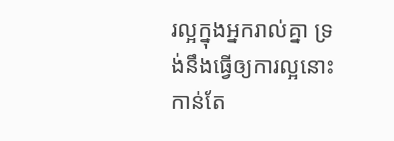រល្អក្នុងអ្នករាល់គ្នា ទ្រង់នឹងធ្វើឲ្យការល្អនោះកាន់តែ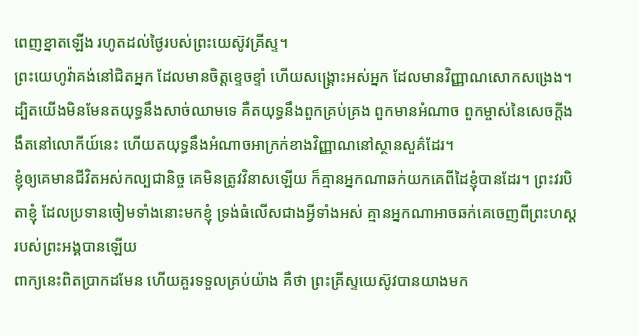ពេញខ្នាតឡើង រហូតដល់ថ្ងៃរបស់ព្រះយេស៊ូវគ្រីស្ទ។
ព្រះយេហូវ៉ាគង់នៅជិតអ្នក ដែលមានចិត្តខ្ទេចខ្ទាំ ហើយសង្គ្រោះអស់អ្នក ដែលមានវិញ្ញាណសោកសង្រេង។
ដ្បិតយើងមិនមែនតយុទ្ធនឹងសាច់ឈាមទេ គឺតយុទ្ធនឹងពួកគ្រប់គ្រង ពួកមានអំណាច ពួកម្ចាស់នៃសេចក្តីងងឹតនៅលោកីយ៍នេះ ហើយតយុទ្ធនឹងអំណាចអាក្រក់ខាងវិញ្ញាណនៅស្ថានសួគ៌ដែរ។
ខ្ញុំឲ្យគេមានជីវិតអស់កល្បជានិច្ច គេមិនត្រូវវិនាសឡើយ ក៏គ្មានអ្នកណាឆក់យកគេពីដៃខ្ញុំបានដែរ។ ព្រះវរបិតាខ្ញុំ ដែលប្រទានចៀមទាំងនោះមកខ្ញុំ ទ្រង់ធំលើសជាងអ្វីទាំងអស់ គ្មានអ្នកណាអាចឆក់គេចេញពីព្រះហស្តរបស់ព្រះអង្គបានឡើយ
ពាក្យនេះពិតប្រាកដមែន ហើយគួរទទួលគ្រប់យ៉ាង គឺថា ព្រះគ្រីស្ទយេស៊ូវបានយាងមក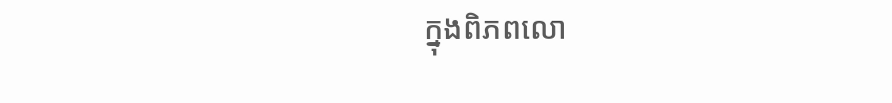ក្នុងពិភពលោ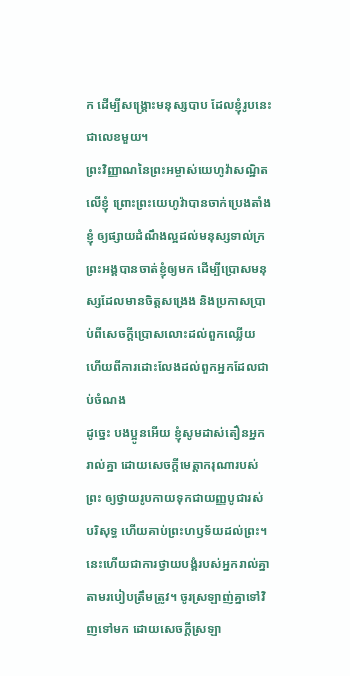ក ដើម្បីសង្គ្រោះមនុស្សបាប ដែលខ្ញុំរូបនេះជាលេខមួយ។
ព្រះវិញ្ញាណនៃព្រះអម្ចាស់យេហូវ៉ាសណ្ឋិតលើខ្ញុំ ព្រោះព្រះយេហូវ៉ាបានចាក់ប្រេងតាំងខ្ញុំ ឲ្យផ្សាយដំណឹងល្អដល់មនុស្សទាល់ក្រ ព្រះអង្គបានចាត់ខ្ញុំឲ្យមក ដើម្បីប្រោសមនុស្សដែលមានចិត្តសង្រេង និងប្រកាសប្រាប់ពីសេចក្ដីប្រោសលោះដល់ពួកឈ្លើយ ហើយពីការដោះលែងដល់ពួកអ្នកដែលជាប់ចំណង
ដូច្នេះ បងប្អូនអើយ ខ្ញុំសូមដាស់តឿនអ្នករាល់គ្នា ដោយសេចក្តីមេត្តាករុណារបស់ព្រះ ឲ្យថ្វាយរូបកាយទុកជាយញ្ញបូជារស់ បរិសុទ្ធ ហើយគាប់ព្រះហឫទ័យដល់ព្រះ។ នេះហើយជាការថ្វាយបង្គំរបស់អ្នករាល់គ្នាតាមរបៀបត្រឹមត្រូវ។ ចូរស្រឡាញ់គ្នាទៅវិញទៅមក ដោយសេចក្ដីស្រឡា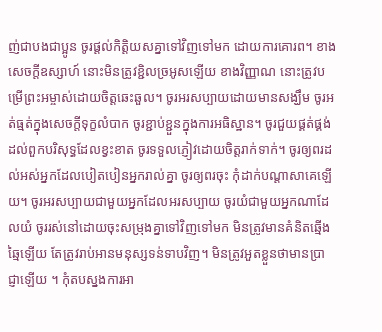ញ់ជាបងជាប្អូន ចូរផ្តល់កិត្តិយសគ្នាទៅវិញទៅមក ដោយការគោរព។ ខាងសេចក្ដីឧស្សាហ៍ នោះមិនត្រូវខ្ជិលច្រអូសឡើយ ខាងវិញ្ញាណ នោះត្រូវបម្រើព្រះអម្ចាស់ដោយចិត្តឆេះឆួល។ ចូរអរសប្បាយដោយមានសង្ឃឹម ចូរអត់ធ្មត់ក្នុងសេចក្តីទុក្ខលំបាក ចូរខ្ជាប់ខ្ជួនក្នុងការអធិស្ឋាន។ ចូរជួយផ្គត់ផ្គង់ដល់ពួកបរិសុទ្ធដែលខ្វះខាត ចូរទទួលភ្ញៀវដោយចិត្តរាក់ទាក់។ ចូរឲ្យពរដល់អស់អ្នកដែលបៀតបៀនអ្នករាល់គ្នា ចូរឲ្យពរចុះ កុំដាក់បណ្ដាសាគេឡើយ។ ចូរអរសប្បាយជាមួយអ្នកដែលអរសប្បាយ ចូរយំជាមួយអ្នកណាដែលយំ ចូររស់នៅដោយចុះសម្រុងគ្នាទៅវិញទៅមក មិនត្រូវមានគំនិតឆ្មើងឆ្មៃឡើយ តែត្រូវរាប់អានមនុស្សទន់ទាបវិញ។ មិនត្រូវអួតខ្លួនថាមានប្រាជ្ញាឡើយ ។ កុំតបស្នងការអា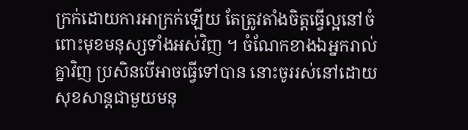ក្រក់ដោយការអាក្រក់ឡើយ តែត្រូវតាំងចិត្តធ្វើល្អនៅចំពោះមុខមនុស្សទាំងអស់វិញ ។ ចំណែកខាងឯអ្នករាល់គ្នាវិញ ប្រសិនបើអាចធ្វើទៅបាន នោះចូររស់នៅដោយសុខសាន្តជាមួយមនុ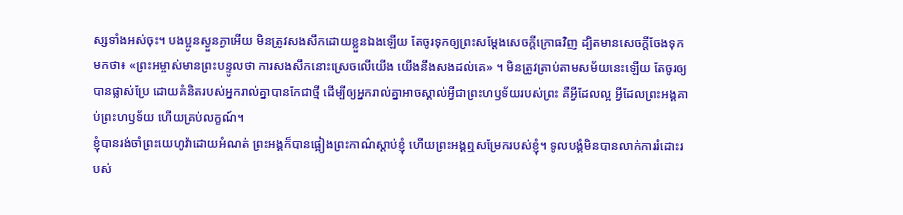ស្សទាំងអស់ចុះ។ បងប្អូនស្ងួនភ្ងាអើយ មិនត្រូវសងសឹកដោយខ្លួនឯងឡើយ តែចូរទុកឲ្យព្រះសម្ដែងសេចក្ដីក្រោធវិញ ដ្បិតមានសេចក្តីចែងទុកមកថា៖ «ព្រះអម្ចាស់មានព្រះបន្ទូលថា ការសងសឹកនោះស្រេចលើយើង យើងនឹងសងដល់គេ» ។ មិនត្រូវត្រាប់តាមសម័យនេះឡើយ តែចូរឲ្យបានផ្លាស់ប្រែ ដោយគំនិតរបស់អ្នករាល់គ្នាបានកែជាថ្មី ដើម្បីឲ្យអ្នករាល់គ្នាអាចស្គាល់អ្វីជាព្រះហឫទ័យរបស់ព្រះ គឺអ្វីដែលល្អ អ្វីដែលព្រះអង្គគាប់ព្រះហឫទ័យ ហើយគ្រប់លក្ខណ៍។
ខ្ញុំបានរង់ចាំព្រះយេហូវ៉ាដោយអំណត់ ព្រះអង្គក៏បានផ្អៀងព្រះកាណ៌ស្តាប់ខ្ញុំ ហើយព្រះអង្គឮសម្រែករបស់ខ្ញុំ។ ទូលបង្គំមិនបានលាក់ការរំដោះរបស់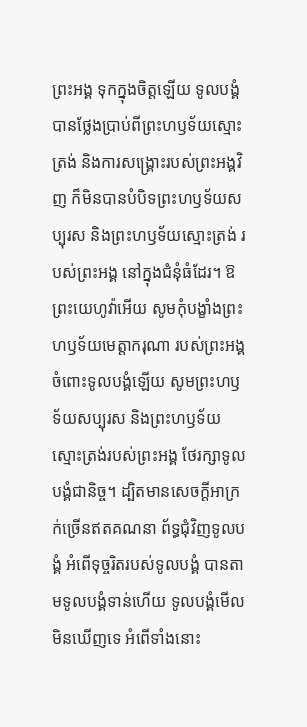ព្រះអង្គ ទុកក្នុងចិត្តឡើយ ទូលបង្គំបានថ្លែងប្រាប់ពីព្រះហឫទ័យស្មោះត្រង់ និងការសង្គ្រោះរបស់ព្រះអង្គវិញ ក៏មិនបានបំបិទព្រះហឫទ័យសប្បុរស និងព្រះហឫទ័យស្មោះត្រង់ របស់ព្រះអង្គ នៅក្នុងជំនុំធំដែរ។ ឱព្រះយេហូវ៉ាអើយ សូមកុំបង្ខាំងព្រះហឫទ័យមេត្តាករុណា របស់ព្រះអង្គចំពោះទូលបង្គំឡើយ សូមព្រះហឫទ័យសប្បុរស និងព្រះហឫទ័យស្មោះត្រង់របស់ព្រះអង្គ ថែរក្សាទូលបង្គំជានិច្ច។ ដ្បិតមានសេចក្ដីអាក្រក់ច្រើនឥតគណនា ព័ទ្ធជុំវិញទូលបង្គំ អំពើទុច្ចរិតរបស់ទូលបង្គំ បានតាមទូលបង្គំទាន់ហើយ ទូលបង្គំមើលមិនឃើញទេ អំពើទាំងនោះ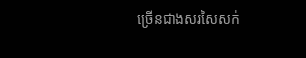ច្រើនជាងសរសៃសក់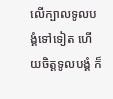លើក្បាលទូលបង្គំទៅទៀត ហើយចិត្តទូលបង្គំ ក៏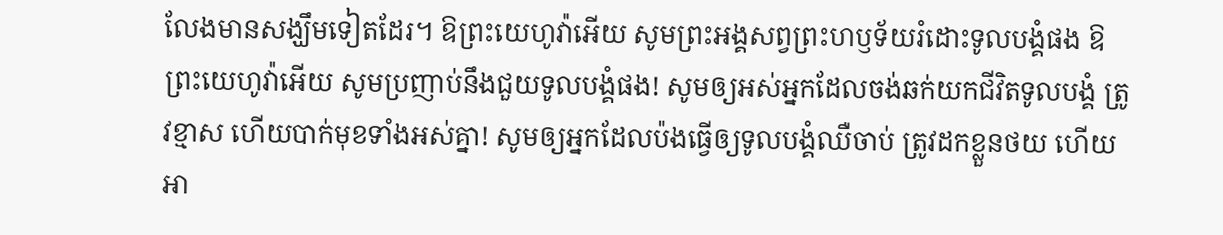លែងមានសង្ឃឹមទៀតដែរ។ ឱព្រះយេហូវ៉ាអើយ សូមព្រះអង្គសព្វព្រះហឫទ័យរំដោះទូលបង្គំផង ឱព្រះយេហូវ៉ាអើយ សូមប្រញាប់នឹងជួយទូលបង្គំផង! សូមឲ្យអស់អ្នកដែលចង់ឆក់យកជីវិតទូលបង្គំ ត្រូវខ្មាស ហើយបាក់មុខទាំងអស់គ្នា! សូមឲ្យអ្នកដែលប៉ងធ្វើឲ្យទូលបង្គំឈឺចាប់ ត្រូវដកខ្លួនថយ ហើយអា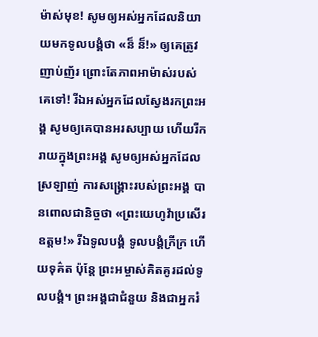ម៉ាស់មុខ! សូមឲ្យអស់អ្នកដែលនិយាយមកទូលបង្គំថា «ន៏ ន៏!» ឲ្យគេត្រូវញាប់ញ័រ ព្រោះតែភាពអាម៉ាស់របស់គេទៅ! រីឯអស់អ្នកដែលស្វែងរកព្រះអង្គ សូមឲ្យគេបានអរសប្បាយ ហើយរីករាយក្នុងព្រះអង្គ សូមឲ្យអស់អ្នកដែលស្រឡាញ់ ការសង្គ្រោះរបស់ព្រះអង្គ បានពោលជានិច្ចថា «ព្រះយេហូវ៉ាប្រសើរឧត្តម!» រីឯទូលបង្គំ ទូលបង្គំក្រីក្រ ហើយទុគ៌ត ប៉ុន្តែ ព្រះអម្ចាស់គិតគូរដល់ទូលបង្គំ។ ព្រះអង្គជាជំនួយ និងជាអ្នករំ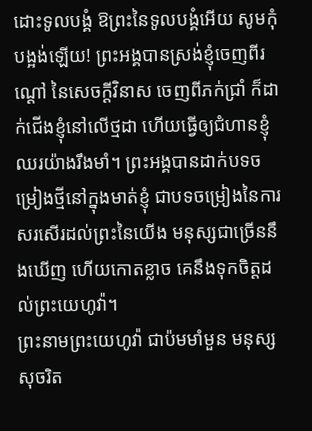ដោះទូលបង្គំ ឱព្រះនៃទូលបង្គំអើយ សូមកុំបង្អង់ឡើយ! ព្រះអង្គបានស្រង់ខ្ញុំចេញពីរណ្ដៅ នៃសេចក្ដីវិនាស ចេញពីភក់ជ្រាំ ក៏ដាក់ជើងខ្ញុំនៅលើថ្មដា ហើយធ្វើឲ្យជំហានខ្ញុំឈរយ៉ាងរឹងមាំ។ ព្រះអង្គបានដាក់បទចម្រៀងថ្មីនៅក្នុងមាត់ខ្ញុំ ជាបទចម្រៀងនៃការសរសើរដល់ព្រះនៃយើង មនុស្សជាច្រើននឹងឃើញ ហើយកោតខ្លាច គេនឹងទុកចិត្តដល់ព្រះយេហូវ៉ា។
ព្រះនាមព្រះយេហូវ៉ា ជាប៉មមាំមួន មនុស្សសុចរិត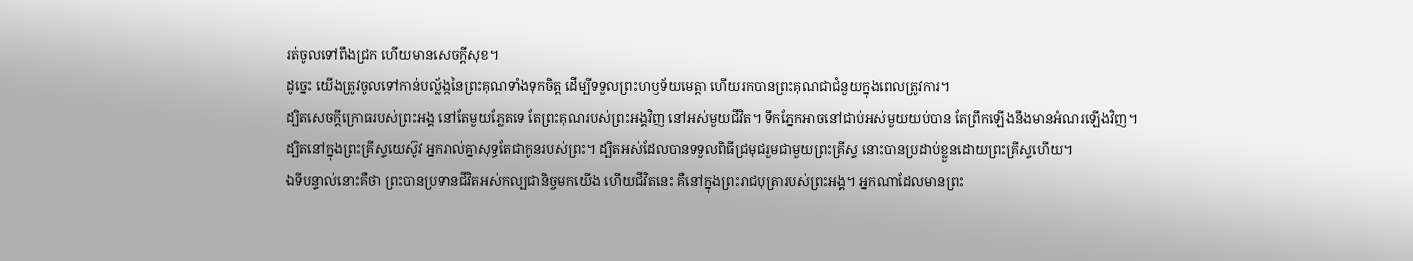រត់ចូលទៅពឹងជ្រក ហើយមានសេចក្ដីសុខ។
ដូច្នេះ យើងត្រូវចូលទៅកាន់បល្ល័ង្កនៃព្រះគុណទាំងទុកចិត្ត ដើម្បីទទួលព្រះហឫទ័យមេត្តា ហើយរកបានព្រះគុណជាជំនួយក្នុងពេលត្រូវការ។
ដ្បិតសេចក្ដីក្រោធរបស់ព្រះអង្គ នៅតែមួយភ្លែតទេ តែព្រះគុណរបស់ព្រះអង្គវិញ នៅអស់មួយជីវិត។ ទឹកភ្នែកអាចនៅជាប់អស់មួយយប់បាន តែព្រឹកឡើងនឹងមានអំណរឡើងវិញ។
ដ្បិតនៅក្នុងព្រះគ្រីស្ទយេស៊ូវ អ្នករាល់គ្នាសុទ្ធតែជាកូនរបស់ព្រះ។ ដ្បិតអស់ដែលបានទទួលពិធីជ្រមុជរួមជាមួយព្រះគ្រីស្ទ នោះបានប្រដាប់ខ្លួនដោយព្រះគ្រីស្ទហើយ។
ឯទីបន្ទាល់នោះគឺថា ព្រះបានប្រទានជីវិតអស់កល្បជានិច្ចមកយើង ហើយជីវិតនេះ គឺនៅក្នុងព្រះរាជបុត្រារបស់ព្រះអង្គ។ អ្នកណាដែលមានព្រះ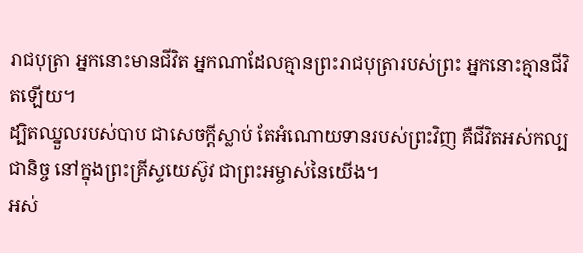រាជបុត្រា អ្នកនោះមានជីវិត អ្នកណាដែលគ្មានព្រះរាជបុត្រារបស់ព្រះ អ្នកនោះគ្មានជីវិតឡើយ។
ដ្បិតឈ្នួលរបស់បាប ជាសេចក្តីស្លាប់ តែអំណោយទានរបស់ព្រះវិញ គឺជីវិតអស់កល្បជានិច្ច នៅក្នុងព្រះគ្រីស្ទយេស៊ូវ ជាព្រះអម្ចាស់នៃយើង។
អស់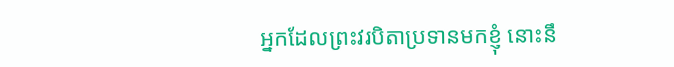អ្នកដែលព្រះវរបិតាប្រទានមកខ្ញុំ នោះនឹ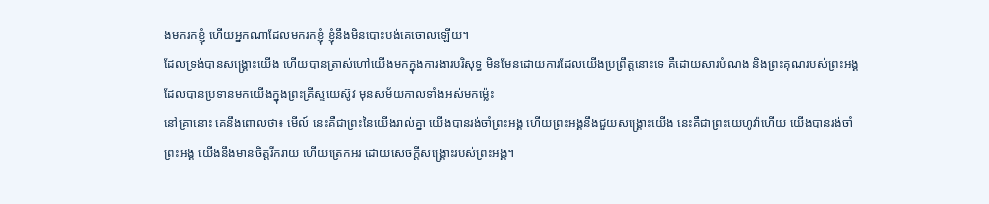ងមករកខ្ញុំ ហើយអ្នកណាដែលមករកខ្ញុំ ខ្ញុំនឹងមិនបោះបង់គេចោលឡើយ។
ដែលទ្រង់បានសង្គ្រោះយើង ហើយបានត្រាស់ហៅយើងមកក្នុងការងារបរិសុទ្ធ មិនមែនដោយការដែលយើងប្រព្រឹត្តនោះទេ គឺដោយសារបំណង និងព្រះគុណរបស់ព្រះអង្គ ដែលបានប្រទានមកយើងក្នុងព្រះគ្រីស្ទយេស៊ូវ មុនសម័យកាលទាំងអស់មកម៉្លេះ
នៅគ្រានោះ គេនឹងពោលថា៖ មើល៍ នេះគឺជាព្រះនៃយើងរាល់គ្នា យើងបានរង់ចាំព្រះអង្គ ហើយព្រះអង្គនឹងជួយសង្គ្រោះយើង នេះគឺជាព្រះយេហូវ៉ាហើយ យើងបានរង់ចាំព្រះអង្គ យើងនឹងមានចិត្តរីករាយ ហើយត្រេកអរ ដោយសេចក្ដីសង្គ្រោះរបស់ព្រះអង្គ។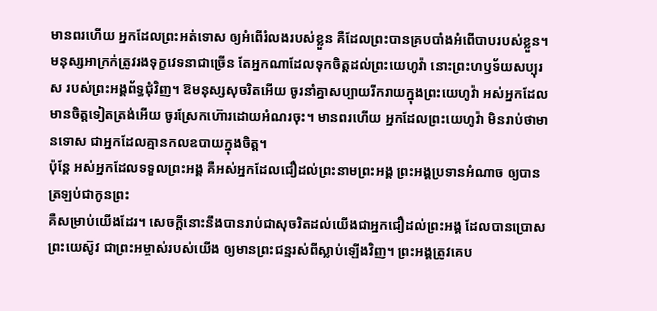មានពរហើយ អ្នកដែលព្រះអត់ទោស ឲ្យអំពើរំលងរបស់ខ្លួន គឺដែលព្រះបានគ្របបាំងអំពើបាបរបស់ខ្លួន។ មនុស្សអាក្រក់ត្រូវរងទុក្ខវេទនាជាច្រើន តែអ្នកណាដែលទុកចិត្តដល់ព្រះយេហូវ៉ា នោះព្រះហឫទ័យសប្បុរស របស់ព្រះអង្គព័ទ្ធជុំវិញ។ ឱមនុស្សសុចរិតអើយ ចូរនាំគ្នាសប្បាយរីករាយក្នុងព្រះយេហូវ៉ា អស់អ្នកដែលមានចិត្តទៀតត្រង់អើយ ចូរស្រែកហ៊ោរដោយអំណរចុះ។ មានពរហើយ អ្នកដែលព្រះយេហូវ៉ា មិនរាប់ថាមានទោស ជាអ្នកដែលគ្មានកលឧបាយក្នុងចិត្ត។
ប៉ុន្តែ អស់អ្នកដែលទទួលព្រះអង្គ គឺអស់អ្នកដែលជឿដល់ព្រះនាមព្រះអង្គ ព្រះអង្គប្រទានអំណាច ឲ្យបានត្រឡប់ជាកូនព្រះ
គឺសម្រាប់យើងដែរ។ សេចក្តីនោះនឹងបានរាប់ជាសុចរិតដល់យើងជាអ្នកជឿដល់ព្រះអង្គ ដែលបានប្រោសព្រះយេស៊ូវ ជាព្រះអម្ចាស់របស់យើង ឲ្យមានព្រះជន្មរស់ពីស្លាប់ឡើងវិញ។ ព្រះអង្គត្រូវគេប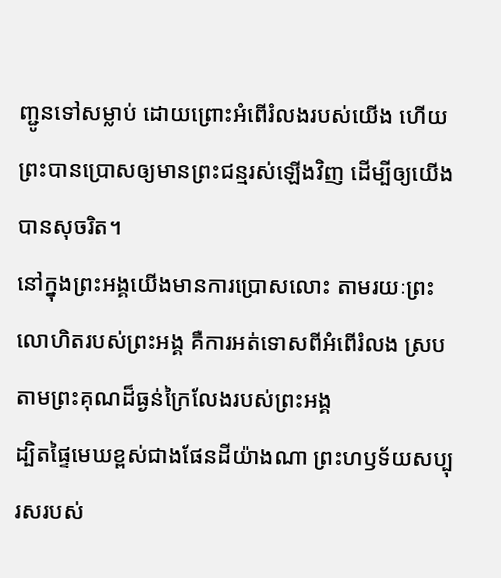ញ្ជូនទៅសម្លាប់ ដោយព្រោះអំពើរំលងរបស់យើង ហើយព្រះបានប្រោសឲ្យមានព្រះជន្មរស់ឡើងវិញ ដើម្បីឲ្យយើងបានសុចរិត។
នៅក្នុងព្រះអង្គយើងមានការប្រោសលោះ តាមរយៈព្រះលោហិតរបស់ព្រះអង្គ គឺការអត់ទោសពីអំពើរំលង ស្របតាមព្រះគុណដ៏ធ្ងន់ក្រៃលែងរបស់ព្រះអង្គ
ដ្បិតផ្ទៃមេឃខ្ពស់ជាងផែនដីយ៉ាងណា ព្រះហឫទ័យសប្បុរសរបស់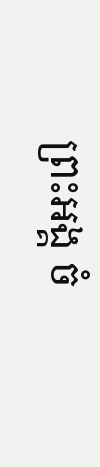ព្រះអង្គ ចំ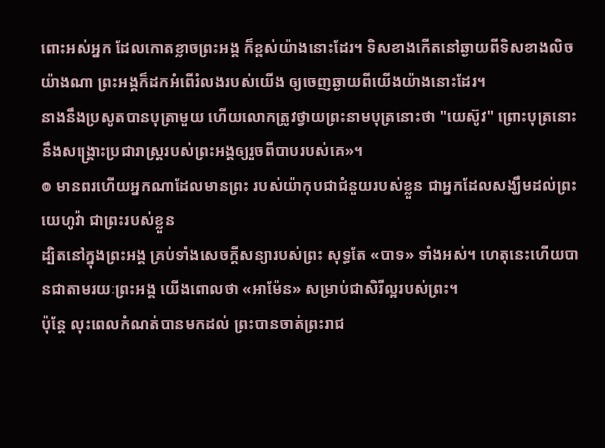ពោះអស់អ្នក ដែលកោតខ្លាចព្រះអង្គ ក៏ខ្ពស់យ៉ាងនោះដែរ។ ទិសខាងកើតនៅឆ្ងាយពីទិសខាងលិចយ៉ាងណា ព្រះអង្គក៏ដកអំពើរំលងរបស់យើង ឲ្យចេញឆ្ងាយពីយើងយ៉ាងនោះដែរ។
នាងនឹងប្រសូតបានបុត្រាមួយ ហើយលោកត្រូវថ្វាយព្រះនាមបុត្រនោះថា "យេស៊ូវ" ព្រោះបុត្រនោះនឹងសង្គ្រោះប្រជារាស្ត្ររបស់ព្រះអង្គឲ្យរួចពីបាបរបស់គេ»។
៙ មានពរហើយអ្នកណាដែលមានព្រះ របស់យ៉ាកុបជាជំនួយរបស់ខ្លួន ជាអ្នកដែលសង្ឃឹមដល់ព្រះយេហូវ៉ា ជាព្រះរបស់ខ្លួន
ដ្បិតនៅក្នុងព្រះអង្គ គ្រប់ទាំងសេចក្តីសន្យារបស់ព្រះ សុទ្ធតែ «បាទ» ទាំងអស់។ ហេតុនេះហើយបានជាតាមរយៈព្រះអង្គ យើងពោលថា «អាម៉ែន» សម្រាប់ជាសិរីល្អរបស់ព្រះ។
ប៉ុន្ដែ លុះពេលកំណត់បានមកដល់ ព្រះបានចាត់ព្រះរាជ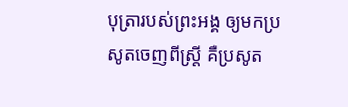បុត្រារបស់ព្រះអង្គ ឲ្យមកប្រសូតចេញពីស្ត្រី គឺប្រសូត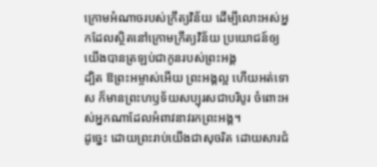ក្រោមអំណាចរបស់ក្រឹត្យវិន័យ ដើម្បីលោះអស់អ្នកដែលស្ថិតនៅក្រោមក្រឹត្យវិន័យ ប្រយោជន៍ឲ្យយើងបានត្រឡប់ជាកូនរបស់ព្រះអង្គ
ដ្បិត ឱព្រះអម្ចាស់អើយ ព្រះអង្គល្អ ហើយអត់ទោស ក៏មានព្រះហឫទ័យសប្បុរសជាបរិបូរ ចំពោះអស់អ្នកណាដែលអំពាវនាវរកព្រះអង្គ។
ដូច្នេះ ដោយព្រះរាប់យើងជាសុចរិត ដោយសារជំ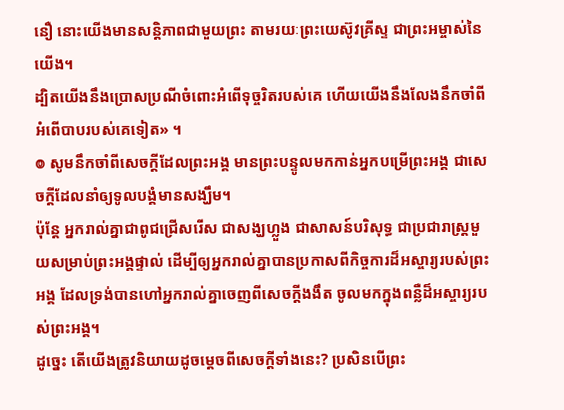នឿ នោះយើងមានសន្ដិភាពជាមួយព្រះ តាមរយៈព្រះយេស៊ូវគ្រីស្ទ ជាព្រះអម្ចាស់នៃយើង។
ដ្បិតយើងនឹងប្រោសប្រណីចំពោះអំពើទុច្ចរិតរបស់គេ ហើយយើងនឹងលែងនឹកចាំពីអំពើបាបរបស់គេទៀត» ។
៙ សូមនឹកចាំពីសេចក្ដីដែលព្រះអង្គ មានព្រះបន្ទូលមកកាន់អ្នកបម្រើព្រះអង្គ ជាសេចក្ដីដែលនាំឲ្យទូលបង្គំមានសង្ឃឹម។
ប៉ុន្តែ អ្នករាល់គ្នាជាពូជជ្រើសរើស ជាសង្ឃហ្លួង ជាសាសន៍បរិសុទ្ធ ជាប្រជារាស្ត្រមួយសម្រាប់ព្រះអង្គផ្ទាល់ ដើម្បីឲ្យអ្នករាល់គ្នាបានប្រកាសពីកិច្ចការដ៏អស្ចារ្យរបស់ព្រះអង្គ ដែលទ្រង់បានហៅអ្នករាល់គ្នាចេញពីសេចក្តីងងឹត ចូលមកក្នុងពន្លឺដ៏អស្ចារ្យរបស់ព្រះអង្គ។
ដូច្នេះ តើយើងត្រូវនិយាយដូចម្តេចពីសេចក្តីទាំងនេះ? ប្រសិនបើព្រះ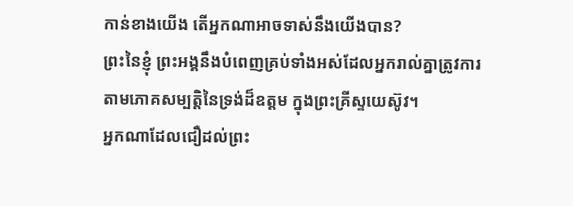កាន់ខាងយើង តើអ្នកណាអាចទាស់នឹងយើងបាន?
ព្រះនៃខ្ញុំ ព្រះអង្គនឹងបំពេញគ្រប់ទាំងអស់ដែលអ្នករាល់គ្នាត្រូវការ តាមភោគសម្បត្តិនៃទ្រង់ដ៏ឧត្តម ក្នុងព្រះគ្រីស្ទយេស៊ូវ។
អ្នកណាដែលជឿដល់ព្រះ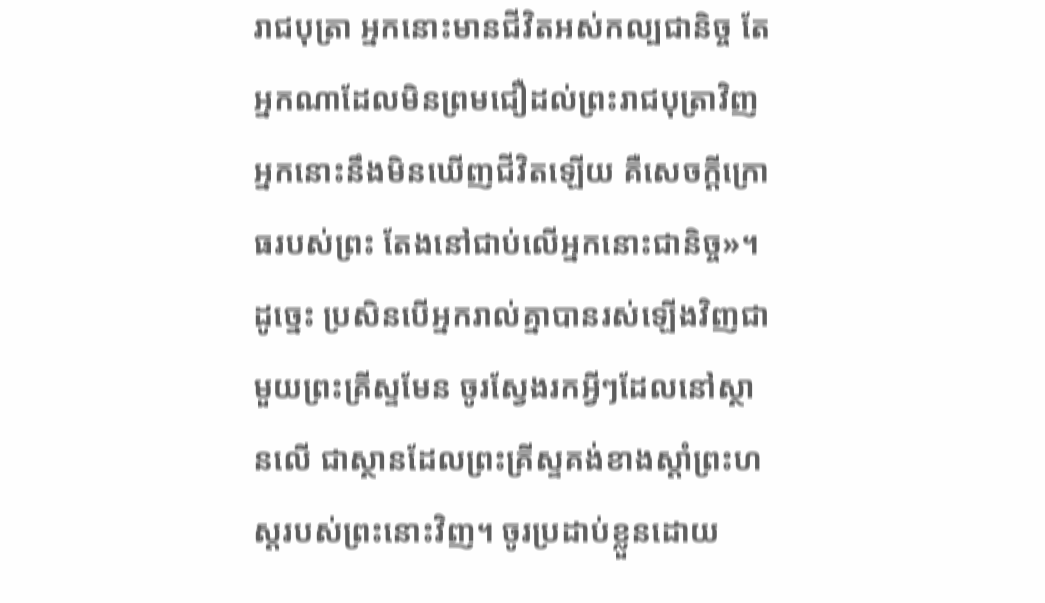រាជបុត្រា អ្នកនោះមានជីវិតអស់កល្បជានិច្ច តែអ្នកណាដែលមិនព្រមជឿដល់ព្រះរាជបុត្រាវិញ អ្នកនោះនឹងមិនឃើញជីវិតឡើយ គឺសេចក្តីក្រោធរបស់ព្រះ តែងនៅជាប់លើអ្នកនោះជានិច្ច»។
ដូច្នេះ ប្រសិនបើអ្នករាល់គ្នាបានរស់ឡើងវិញជាមួយព្រះគ្រីស្ទមែន ចូរស្វែងរកអ្វីៗដែលនៅស្ថានលើ ជាស្ថានដែលព្រះគ្រីស្ទគង់ខាងស្តាំព្រះហស្តរបស់ព្រះនោះវិញ។ ចូរប្រដាប់ខ្លួនដោយ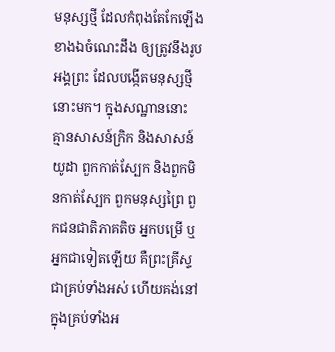មនុស្សថ្មី ដែលកំពុងតែកែឡើងខាងឯចំណេះដឹង ឲ្យត្រូវនឹងរូបអង្គព្រះ ដែលបង្កើតមនុស្សថ្មីនោះមក។ ក្នុងសណ្ឋាននោះ គ្មានសាសន៍ក្រិក និងសាសន៍យូដា ពួកកាត់ស្បែក និងពួកមិនកាត់ស្បែក ពួកមនុស្សព្រៃ ពួកជនជាតិភាគតិច អ្នកបម្រើ ឬអ្នកជាទៀតឡើយ គឺព្រះគ្រីស្ទជាគ្រប់ទាំងអស់ ហើយគង់នៅក្នុងគ្រប់ទាំងអ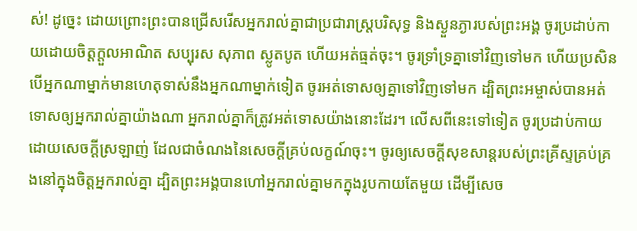ស់! ដូច្នេះ ដោយព្រោះព្រះបានជ្រើសរើសអ្នករាល់គ្នាជាប្រជារាស្រ្តបរិសុទ្ធ និងស្ងួនភ្ងារបស់ព្រះអង្គ ចូរប្រដាប់កាយដោយចិត្តក្តួលអាណិត សប្បុរស សុភាព ស្លូតបូត ហើយអត់ធ្មត់ចុះ។ ចូរទ្រាំទ្រគ្នាទៅវិញទៅមក ហើយប្រសិនបើអ្នកណាម្នាក់មានហេតុទាស់នឹងអ្នកណាម្នាក់ទៀត ចូរអត់ទោសឲ្យគ្នាទៅវិញទៅមក ដ្បិតព្រះអម្ចាស់បានអត់ទោសឲ្យអ្នករាល់គ្នាយ៉ាងណា អ្នករាល់គ្នាក៏ត្រូវអត់ទោសយ៉ាងនោះដែរ។ លើសពីនេះទៅទៀត ចូរប្រដាប់កាយដោយសេចក្តីស្រឡាញ់ ដែលជាចំណងនៃសេចក្តីគ្រប់លក្ខណ៍ចុះ។ ចូរឲ្យសេចក្តីសុខសាន្តរបស់ព្រះគ្រីស្ទគ្រប់គ្រងនៅក្នុងចិត្តអ្នករាល់គ្នា ដ្បិតព្រះអង្គបានហៅអ្នករាល់គ្នាមកក្នុងរូបកាយតែមួយ ដើម្បីសេច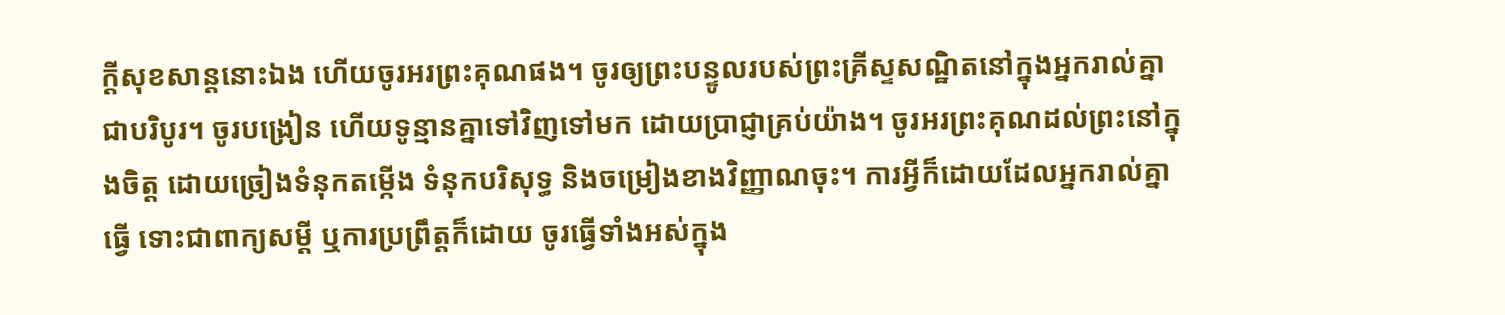ក្ដីសុខសាន្តនោះឯង ហើយចូរអរព្រះគុណផង។ ចូរឲ្យព្រះបន្ទូលរបស់ព្រះគ្រីស្ទសណ្ឋិតនៅក្នុងអ្នករាល់គ្នាជាបរិបូរ។ ចូរបង្រៀន ហើយទូន្មានគ្នាទៅវិញទៅមក ដោយប្រាជ្ញាគ្រប់យ៉ាង។ ចូរអរព្រះគុណដល់ព្រះនៅក្នុងចិត្ត ដោយច្រៀងទំនុកតម្កើង ទំនុកបរិសុទ្ធ និងចម្រៀងខាងវិញ្ញាណចុះ។ ការអ្វីក៏ដោយដែលអ្នករាល់គ្នាធ្វើ ទោះជាពាក្យសម្ដី ឬការប្រព្រឹត្តក៏ដោយ ចូរធ្វើទាំងអស់ក្នុង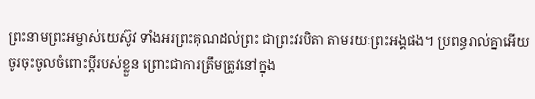ព្រះនាមព្រះអម្ចាស់យេស៊ូវ ទាំងអរព្រះគុណដល់ព្រះ ជាព្រះវរបិតា តាមរយៈព្រះអង្គផង។ ប្រពន្ធរាល់គ្នាអើយ ចូរចុះចូលចំពោះប្តីរបស់ខ្លួន ព្រោះជាការត្រឹមត្រូវនៅក្នុង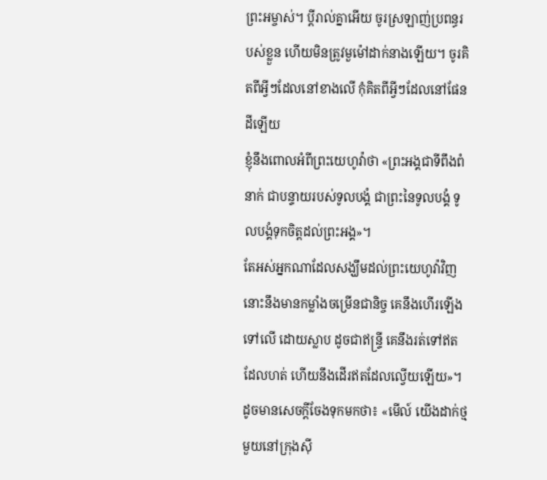ព្រះអម្ចាស់។ ប្ដីរាល់គ្នាអើយ ចូរស្រឡាញ់ប្រពន្ធរបស់ខ្លួន ហើយមិនត្រូវមួម៉ៅដាក់នាងឡើយ។ ចូរគិតពីអ្វីៗដែលនៅខាងលើ កុំគិតពីអ្វីៗដែលនៅផែនដីឡើយ
ខ្ញុំនឹងពោលអំពីព្រះយេហូវ៉ាថា «ព្រះអង្គជាទីពឹងពំនាក់ ជាបន្ទាយរបស់ទូលបង្គំ ជាព្រះនៃទូលបង្គំ ទូលបង្គំទុកចិត្តដល់ព្រះអង្គ»។
តែអស់អ្នកណាដែលសង្ឃឹមដល់ព្រះយេហូវ៉ាវិញ នោះនឹងមានកម្លាំងចម្រើនជានិច្ច គេនឹងហើរឡើងទៅលើ ដោយស្លាប ដូចជាឥន្ទ្រី គេនឹងរត់ទៅឥតដែលហត់ ហើយនឹងដើរឥតដែលល្វើយឡើយ»។
ដូចមានសេចក្តីចែងទុកមកថា៖ «មើល៍ យើងដាក់ថ្មមួយនៅក្រុងស៊ី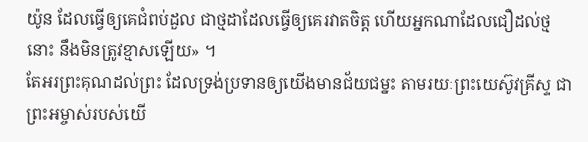យ៉ូន ដែលធ្វើឲ្យគេជំពប់ដួល ជាថ្មដាដែលធ្វើឲ្យគេរវាតចិត្ត ហើយអ្នកណាដែលជឿដល់ថ្មនោះ នឹងមិនត្រូវខ្មាសឡើយ» ។
តែអរព្រះគុណដល់ព្រះ ដែលទ្រង់ប្រទានឲ្យយើងមានជ័យជម្នះ តាមរយៈព្រះយេស៊ូវគ្រីស្ទ ជាព្រះអម្ចាស់របស់យើ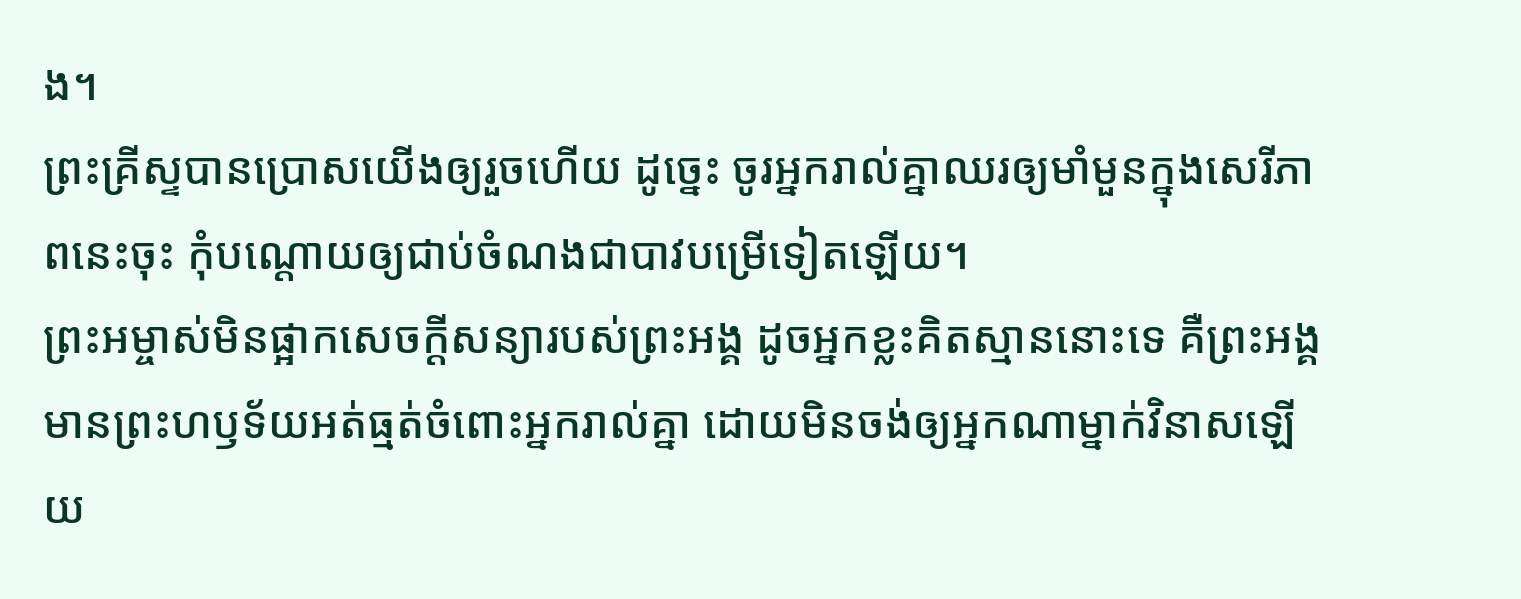ង។
ព្រះគ្រីស្ទបានប្រោសយើងឲ្យរួចហើយ ដូច្នេះ ចូរអ្នករាល់គ្នាឈរឲ្យមាំមួនក្នុងសេរីភាពនេះចុះ កុំបណ្តោយឲ្យជាប់ចំណងជាបាវបម្រើទៀតឡើយ។
ព្រះអម្ចាស់មិនផ្អាកសេចក្ដីសន្យារបស់ព្រះអង្គ ដូចអ្នកខ្លះគិតស្មាននោះទេ គឺព្រះអង្គមានព្រះហឫទ័យអត់ធ្មត់ចំពោះអ្នករាល់គ្នា ដោយមិនចង់ឲ្យអ្នកណាម្នាក់វិនាសឡើយ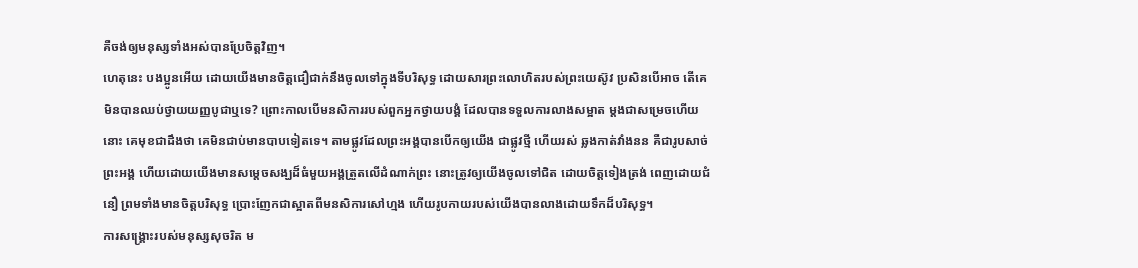គឺចង់ឲ្យមនុស្សទាំងអស់បានប្រែចិត្តវិញ។
ហេតុនេះ បងប្អូនអើយ ដោយយើងមានចិត្តជឿជាក់នឹងចូលទៅក្នុងទីបរិសុទ្ធ ដោយសារព្រះលោហិតរបស់ព្រះយេស៊ូវ ប្រសិនបើអាច តើគេមិនបានឈប់ថ្វាយយញ្ញបូជាឬទេ? ព្រោះកាលបើមនសិការរបស់ពួកអ្នកថ្វាយបង្គំ ដែលបានទទួលការលាងសម្អាត ម្តងជាសម្រេចហើយនោះ គេមុខជាដឹងថា គេមិនជាប់មានបាបទៀតទេ។ តាមផ្លូវដែលព្រះអង្គបានបើកឲ្យយើង ជាផ្លូវថ្មី ហើយរស់ ឆ្លងកាត់វាំងនន គឺជារូបសាច់ព្រះអង្គ ហើយដោយយើងមានសម្តេចសង្ឃដ៏ធំមួយអង្គត្រួតលើដំណាក់ព្រះ នោះត្រូវឲ្យយើងចូលទៅជិត ដោយចិត្តទៀងត្រង់ ពេញដោយជំនឿ ព្រមទាំងមានចិត្តបរិសុទ្ធ ប្រោះញែកជាស្អាតពីមនសិការសៅហ្មង ហើយរូបកាយរបស់យើងបានលាងដោយទឹកដ៏បរិសុទ្ធ។
ការសង្គ្រោះរបស់មនុស្សសុចរិត ម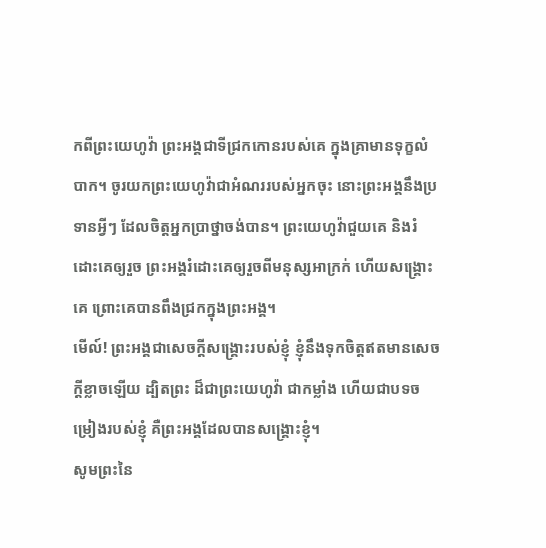កពីព្រះយេហូវ៉ា ព្រះអង្គជាទីជ្រកកោនរបស់គេ ក្នុងគ្រាមានទុក្ខលំបាក។ ចូរយកព្រះយេហូវ៉ាជាអំណររបស់អ្នកចុះ នោះព្រះអង្គនឹងប្រទានអ្វីៗ ដែលចិត្តអ្នកប្រាថ្នាចង់បាន។ ព្រះយេហូវ៉ាជួយគេ និងរំដោះគេឲ្យរួច ព្រះអង្គរំដោះគេឲ្យរួចពីមនុស្សអាក្រក់ ហើយសង្គ្រោះគេ ព្រោះគេបានពឹងជ្រកក្នុងព្រះអង្គ។
មើល៍! ព្រះអង្គជាសេចក្ដីសង្គ្រោះរបស់ខ្ញុំ ខ្ញុំនឹងទុកចិត្តឥតមានសេចក្ដីខ្លាចឡើយ ដ្បិតព្រះ ដ៏ជាព្រះយេហូវ៉ា ជាកម្លាំង ហើយជាបទចម្រៀងរបស់ខ្ញុំ គឺព្រះអង្គដែលបានសង្គ្រោះខ្ញុំ។
សូមព្រះនៃ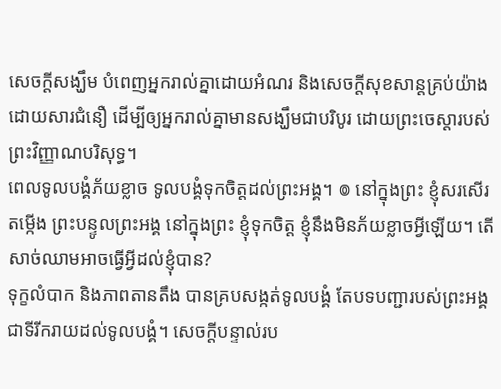សេចក្តីសង្ឃឹម បំពេញអ្នករាល់គ្នាដោយអំណរ និងសេចក្តីសុខសាន្តគ្រប់យ៉ាងដោយសារជំនឿ ដើម្បីឲ្យអ្នករាល់គ្នាមានសង្ឃឹមជាបរិបូរ ដោយព្រះចេស្តារបស់ព្រះវិញ្ញាណបរិសុទ្ធ។
ពេលទូលបង្គំភ័យខ្លាច ទូលបង្គំទុកចិត្តដល់ព្រះអង្គ។ ៙ នៅក្នុងព្រះ ខ្ញុំសរសើរតម្កើង ព្រះបន្ទូលព្រះអង្គ នៅក្នុងព្រះ ខ្ញុំទុកចិត្ត ខ្ញុំនឹងមិនភ័យខ្លាចអ្វីឡើយ។ តើសាច់ឈាមអាចធ្វើអ្វីដល់ខ្ញុំបាន?
ទុក្ខលំបាក និងភាពតានតឹង បានគ្របសង្កត់ទូលបង្គំ តែបទបញ្ជារបស់ព្រះអង្គ ជាទីរីករាយដល់ទូលបង្គំ។ សេចក្ដីបន្ទាល់រប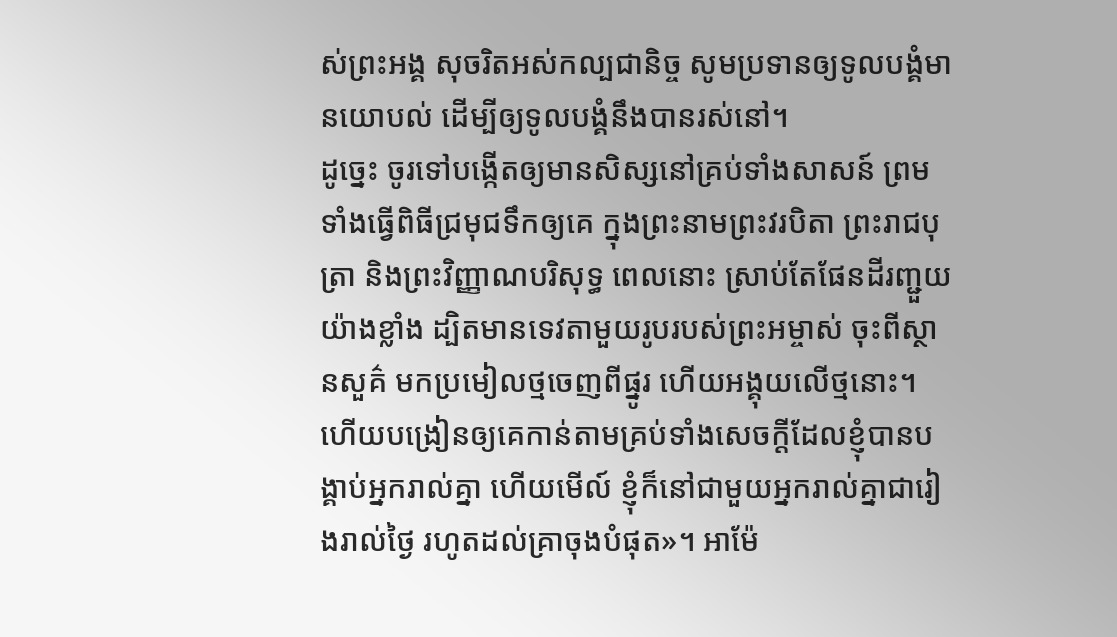ស់ព្រះអង្គ សុចរិតអស់កល្បជានិច្ច សូមប្រទានឲ្យទូលបង្គំមានយោបល់ ដើម្បីឲ្យទូលបង្គំនឹងបានរស់នៅ។
ដូច្នេះ ចូរទៅបង្កើតឲ្យមានសិស្សនៅគ្រប់ទាំងសាសន៍ ព្រមទាំងធ្វើពិធីជ្រមុជទឹកឲ្យគេ ក្នុងព្រះនាមព្រះវរបិតា ព្រះរាជបុត្រា និងព្រះវិញ្ញាណបរិសុទ្ធ ពេលនោះ ស្រាប់តែផែនដីរញ្ជួយយ៉ាងខ្លាំង ដ្បិតមានទេវតាមួយរូបរបស់ព្រះអម្ចាស់ ចុះពីស្ថានសួគ៌ មកប្រមៀលថ្មចេញពីផ្នូរ ហើយអង្គុយលើថ្មនោះ។ ហើយបង្រៀនឲ្យគេកាន់តាមគ្រប់ទាំងសេចក្តីដែលខ្ញុំបានបង្គាប់អ្នករាល់គ្នា ហើយមើល៍ ខ្ញុំក៏នៅជាមួយអ្នករាល់គ្នាជារៀងរាល់ថ្ងៃ រហូតដល់គ្រាចុងបំផុត»។ អាម៉ែ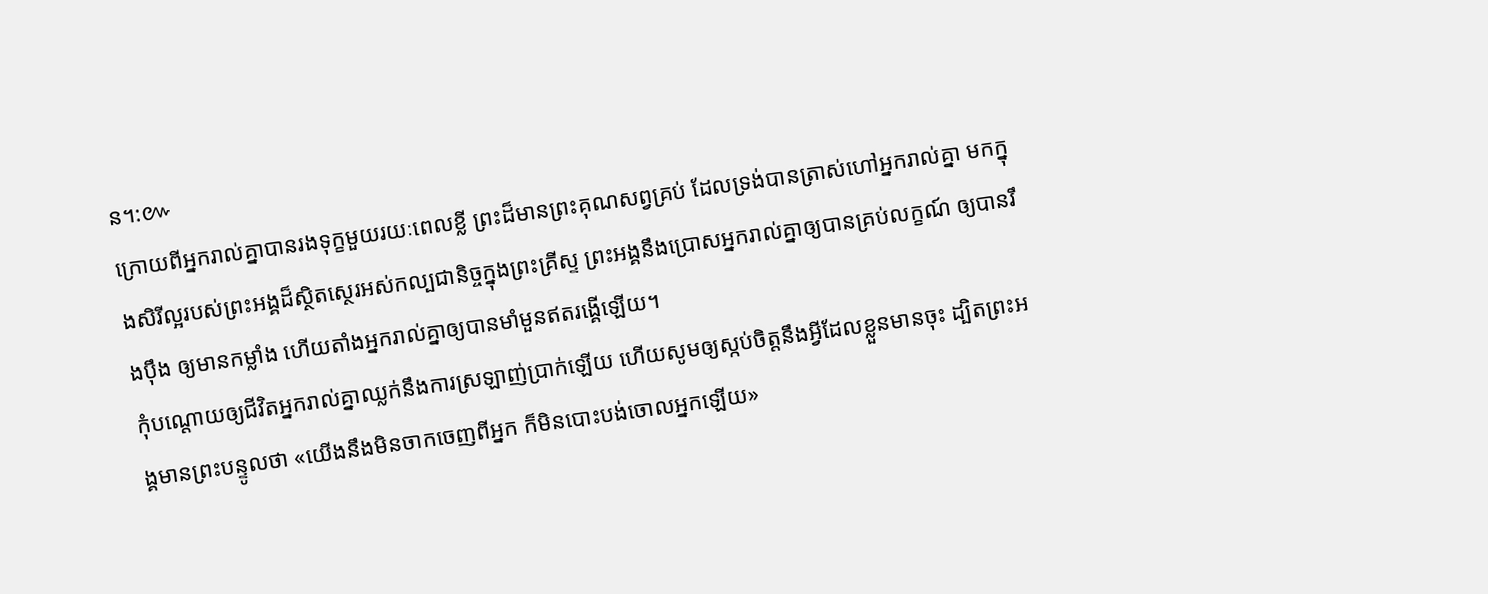ន។:៚
ក្រោយពីអ្នករាល់គ្នាបានរងទុក្ខមួយរយៈពេលខ្លី ព្រះដ៏មានព្រះគុណសព្វគ្រប់ ដែលទ្រង់បានត្រាស់ហៅអ្នករាល់គ្នា មកក្នុងសិរីល្អរបស់ព្រះអង្គដ៏ស្ថិតស្ថេរអស់កល្បជានិច្ចក្នុងព្រះគ្រីស្ទ ព្រះអង្គនឹងប្រោសអ្នករាល់គ្នាឲ្យបានគ្រប់លក្ខណ៍ ឲ្យបានរឹងប៉ឹង ឲ្យមានកម្លាំង ហើយតាំងអ្នករាល់គ្នាឲ្យបានមាំមួនឥតរង្គើឡើយ។
កុំបណ្ដោយឲ្យជីវិតអ្នករាល់គ្នាឈ្លក់នឹងការស្រឡាញ់ប្រាក់ឡើយ ហើយសូមឲ្យស្កប់ចិត្តនឹងអ្វីដែលខ្លួនមានចុះ ដ្បិតព្រះអង្គមានព្រះបន្ទូលថា «យើងនឹងមិនចាកចេញពីអ្នក ក៏មិនបោះបង់ចោលអ្នកឡើយ»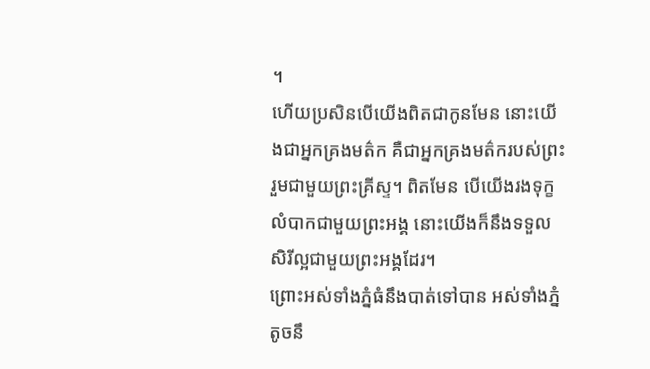។
ហើយប្រសិនបើយើងពិតជាកូនមែន នោះយើងជាអ្នកគ្រងមត៌ក គឺជាអ្នកគ្រងមត៌ករបស់ព្រះរួមជាមួយព្រះគ្រីស្ទ។ ពិតមែន បើយើងរងទុក្ខលំបាកជាមួយព្រះអង្គ នោះយើងក៏នឹងទទួលសិរីល្អជាមួយព្រះអង្គដែរ។
ព្រោះអស់ទាំងភ្នំធំនឹងបាត់ទៅបាន អស់ទាំងភ្នំតូចនឹ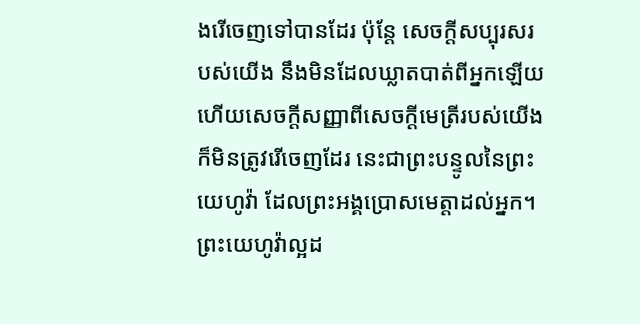ងរើចេញទៅបានដែរ ប៉ុន្តែ សេចក្ដីសប្បុរសរបស់យើង នឹងមិនដែលឃ្លាតបាត់ពីអ្នកឡើយ ហើយសេចក្ដីសញ្ញាពីសេចក្ដីមេត្រីរបស់យើង ក៏មិនត្រូវរើចេញដែរ នេះជាព្រះបន្ទូលនៃព្រះយេហូវ៉ា ដែលព្រះអង្គប្រោសមេត្តាដល់អ្នក។
ព្រះយេហូវ៉ាល្អដ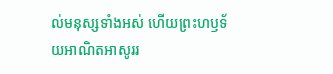ល់មនុស្សទាំងអស់ ហើយព្រះហឫទ័យអាណិតអាសូររ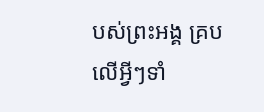បស់ព្រះអង្គ គ្របលើអ្វីៗទាំ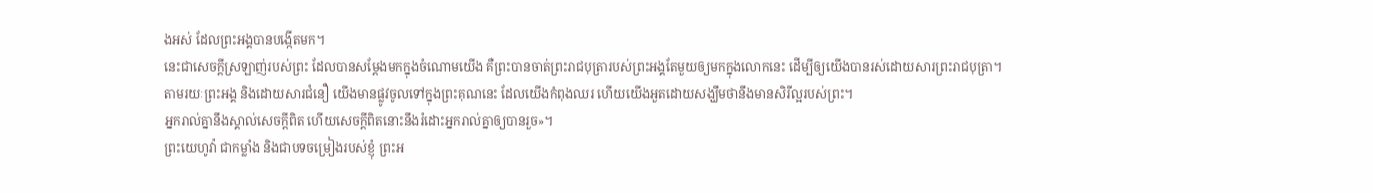ងអស់ ដែលព្រះអង្គបានបង្កើតមក។
នេះជាសេចក្ដីស្រឡាញ់របស់ព្រះ ដែលបានសម្តែងមកក្នុងចំណោមយើង គឺព្រះបានចាត់ព្រះរាជបុត្រារបស់ព្រះអង្គតែមួយឲ្យមកក្នុងលោកនេះ ដើម្បីឲ្យយើងបានរស់ដោយសារព្រះរាជបុត្រា។
តាមរយៈព្រះអង្គ និងដោយសារជំនឿ យើងមានផ្លូវចូលទៅក្នុងព្រះគុណនេះ ដែលយើងកំពុងឈរ ហើយយើងអួតដោយសង្ឃឹមថានឹងមានសិរីល្អរបស់ព្រះ។
អ្នករាល់គ្នានឹងស្គាល់សេចក្តីពិត ហើយសេចក្តីពិតនោះនឹងរំដោះអ្នករាល់គ្នាឲ្យបានរួច»។
ព្រះយេហូវ៉ា ជាកម្លាំង និងជាបទចម្រៀងរបស់ខ្ញុំ ព្រះអ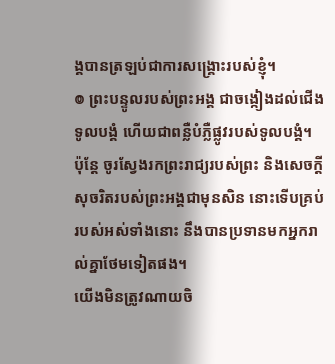ង្គបានត្រឡប់ជាការសង្គ្រោះរបស់ខ្ញុំ។
៙ ព្រះបន្ទូលរបស់ព្រះអង្គ ជាចង្កៀងដល់ជើងទូលបង្គំ ហើយជាពន្លឺបំភ្លឺផ្លូវរបស់ទូលបង្គំ។
ប៉ុន្តែ ចូរស្វែងរកព្រះរាជ្យរបស់ព្រះ និងសេចក្តីសុចរិតរបស់ព្រះអង្គជាមុនសិន នោះទើបគ្រប់របស់អស់ទាំងនោះ នឹងបានប្រទានមកអ្នករាល់គ្នាថែមទៀតផង។
យើងមិនត្រូវណាយចិ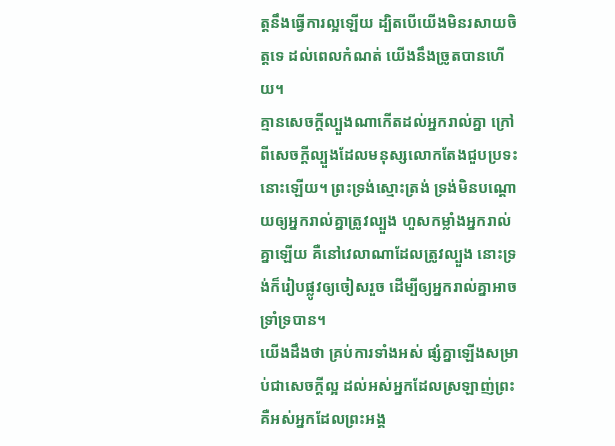ត្តនឹងធ្វើការល្អឡើយ ដ្បិតបើយើងមិនរសាយចិត្តទេ ដល់ពេលកំណត់ យើងនឹងច្រូតបានហើយ។
គ្មានសេចក្តីល្បួងណាកើតដល់អ្នករាល់គ្នា ក្រៅពីសេចក្តីល្បួងដែលមនុស្សលោកតែងជួបប្រទះនោះឡើយ។ ព្រះទ្រង់ស្មោះត្រង់ ទ្រង់មិនបណ្ដោយឲ្យអ្នករាល់គ្នាត្រូវល្បួង ហួសកម្លាំងអ្នករាល់គ្នាឡើយ គឺនៅវេលាណាដែលត្រូវល្បួង នោះទ្រង់ក៏រៀបផ្លូវឲ្យចៀសរួច ដើម្បីឲ្យអ្នករាល់គ្នាអាចទ្រាំទ្របាន។
យើងដឹងថា គ្រប់ការទាំងអស់ ផ្សំគ្នាឡើងសម្រាប់ជាសេចក្តីល្អ ដល់អស់អ្នកដែលស្រឡាញ់ព្រះ គឺអស់អ្នកដែលព្រះអង្គ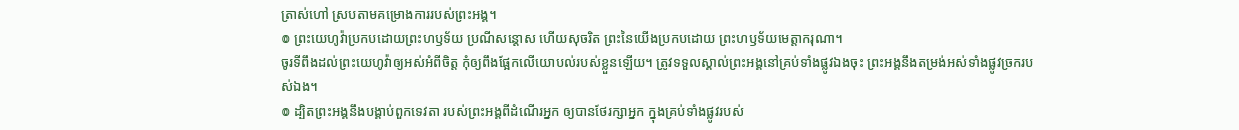ត្រាស់ហៅ ស្របតាមគម្រោងការរបស់ព្រះអង្គ។
៙ ព្រះយេហូវ៉ាប្រកបដោយព្រះហឫទ័យ ប្រណីសន្ដោស ហើយសុចរិត ព្រះនៃយើងប្រកបដោយ ព្រះហឫទ័យមេត្តាករុណា។
ចូរទីពឹងដល់ព្រះយេហូវ៉ាឲ្យអស់អំពីចិត្ត កុំឲ្យពឹងផ្អែកលើយោបល់របស់ខ្លួនឡើយ។ ត្រូវទទួលស្គាល់ព្រះអង្គនៅគ្រប់ទាំងផ្លូវឯងចុះ ព្រះអង្គនឹងតម្រង់អស់ទាំងផ្លូវច្រករបស់ឯង។
៙ ដ្បិតព្រះអង្គនឹងបង្គាប់ពួកទេវតា របស់ព្រះអង្គពីដំណើរអ្នក ឲ្យបានថែរក្សាអ្នក ក្នុងគ្រប់ទាំងផ្លូវរបស់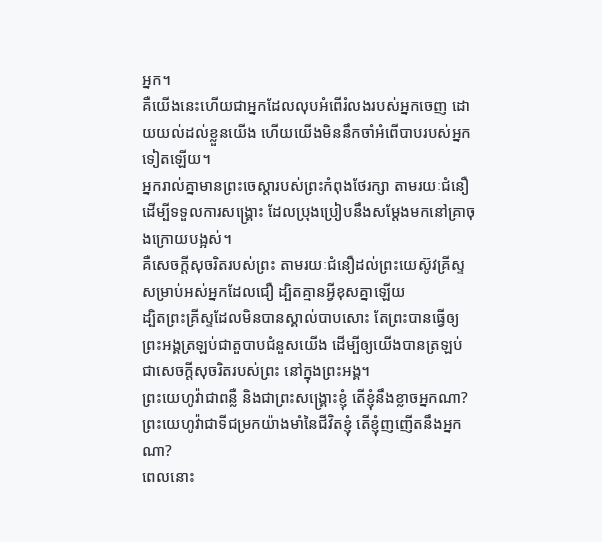អ្នក។
គឺយើងនេះហើយជាអ្នកដែលលុបអំពើរំលងរបស់អ្នកចេញ ដោយយល់ដល់ខ្លួនយើង ហើយយើងមិននឹកចាំអំពើបាបរបស់អ្នកទៀតឡើយ។
អ្នករាល់គ្នាមានព្រះចេស្តារបស់ព្រះកំពុងថែរក្សា តាមរយៈជំនឿ ដើម្បីទទួលការសង្គ្រោះ ដែលប្រុងប្រៀបនឹងសម្តែងមកនៅគ្រាចុងក្រោយបង្អស់។
គឺសេចក្តីសុចរិតរបស់ព្រះ តាមរយៈជំនឿដល់ព្រះយេស៊ូវគ្រីស្ទ សម្រាប់អស់អ្នកដែលជឿ ដ្បិតគ្មានអ្វីខុសគ្នាឡើយ
ដ្បិតព្រះគ្រីស្ទដែលមិនបានស្គាល់បាបសោះ តែព្រះបានធ្វើឲ្យព្រះអង្គត្រឡប់ជាតួបាបជំនួសយើង ដើម្បីឲ្យយើងបានត្រឡប់ជាសេចក្តីសុចរិតរបស់ព្រះ នៅក្នុងព្រះអង្គ។
ព្រះយេហូវ៉ាជាពន្លឺ និងជាព្រះសង្គ្រោះខ្ញុំ តើខ្ញុំនឹងខ្លាចអ្នកណា? ព្រះយេហូវ៉ាជាទីជម្រកយ៉ាងមាំនៃជីវិតខ្ញុំ តើខ្ញុំញញើតនឹងអ្នកណា?
ពេលនោះ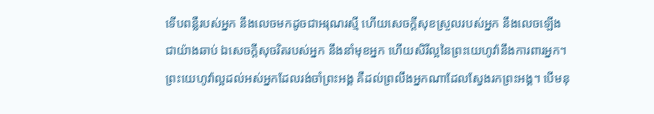ទើបពន្លឺរបស់អ្នក នឹងលេចមកដូចជាអរុណរស្មី ហើយសេចក្ដីសុខស្រួលរបស់អ្នក នឹងលេចឡើងជាយ៉ាងឆាប់ ឯសេចក្ដីសុចរិតរបស់អ្នក នឹងនាំមុខអ្នក ហើយសិរីល្អនៃព្រះយេហូវ៉ានឹងការពារអ្នក។
ព្រះយេហូវ៉ាល្អដល់អស់អ្នកដែលរង់ចាំព្រះអង្គ គឺដល់ព្រលឹងអ្នកណាដែលស្វែងរកព្រះអង្គ។ បើមនុ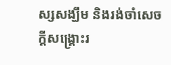ស្សសង្ឃឹម និងរង់ចាំសេចក្ដីសង្គ្រោះរ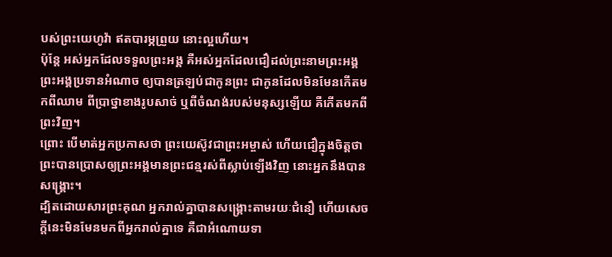បស់ព្រះយេហូវ៉ា ឥតបារម្ភព្រួយ នោះល្អហើយ។
ប៉ុន្តែ អស់អ្នកដែលទទួលព្រះអង្គ គឺអស់អ្នកដែលជឿដល់ព្រះនាមព្រះអង្គ ព្រះអង្គប្រទានអំណាច ឲ្យបានត្រឡប់ជាកូនព្រះ ជាកូនដែលមិនមែនកើតមកពីឈាម ពីប្រាថ្នាខាងរូបសាច់ ឬពីចំណង់របស់មនុស្សឡើយ គឺកើតមកពីព្រះវិញ។
ព្រោះ បើមាត់អ្នកប្រកាសថា ព្រះយេស៊ូវជាព្រះអម្ចាស់ ហើយជឿក្នុងចិត្តថា ព្រះបានប្រោសឲ្យព្រះអង្គមានព្រះជន្មរស់ពីស្លាប់ឡើងវិញ នោះអ្នកនឹងបានសង្គ្រោះ។
ដ្បិតដោយសារព្រះគុណ អ្នករាល់គ្នាបានសង្គ្រោះតាមរយៈជំនឿ ហើយសេចក្តីនេះមិនមែនមកពីអ្នករាល់គ្នាទេ គឺជាអំណោយទា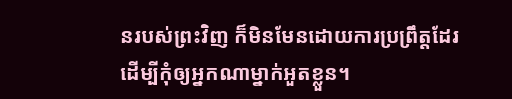នរបស់ព្រះវិញ ក៏មិនមែនដោយការប្រព្រឹត្តដែរ ដើម្បីកុំឲ្យអ្នកណាម្នាក់អួតខ្លួន។